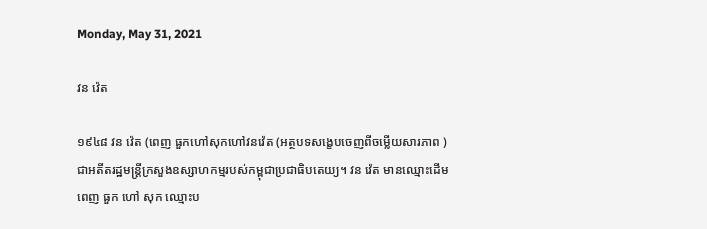Monday, May 31, 2021

វន វ៉េត

១៩៤៨ វន វ៉េត (ពេញ ធួកហៅសុកហៅវនវ៉េត (អត្ថបទសង្ខេបចេញពីចម្លើយសារភាព )ជាអតីតរដ្ឋមន្ត្រីក្រសួងឧស្សាហកម្មរបស់កម្ពុជាប្រជាធិបតេយ្យ។ វន វ៉េត មានឈ្មោះដើម ពេញ ធួក ហៅ សុក ឈ្មោះប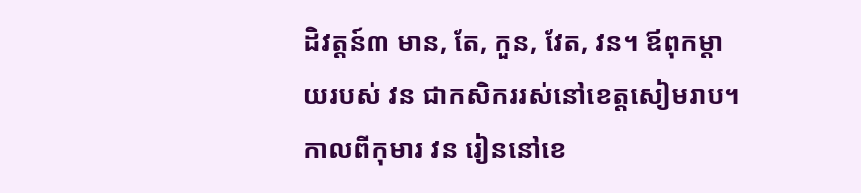ដិវត្តន៍៣ មាន, តែ, កួន, វែត, វន។ ឪពុកម្តាយរបស់ វន ជាកសិកររស់នៅខេត្តសៀមរាប។ កាលពីកុមារ វន រៀននៅខេ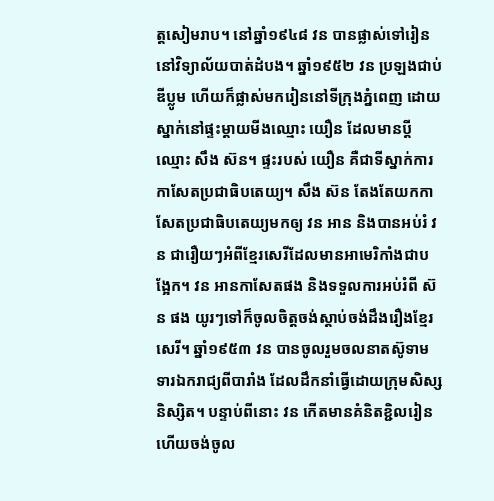ត្តសៀមរាប។ នៅឆ្នាំ១៩៤៨ វន បានផ្លាស់ទៅរៀននៅវិទ្យាល័យបាត់ដំបង។ ឆ្នាំ១៩៥២ វន ប្រឡងជាប់ឌីប្លូម ហើយក៏ផ្លាស់មករៀននៅទីក្រុងភ្នំពេញ ដោយស្នាក់នៅផ្ទះម្តាយមីងឈ្មោះ យឿន ដែលមានប្តីឈ្មោះ សឹង ស៊ន។ ផ្ទះរបស់ យឿន គឺជាទីស្នាក់ការកាសែតប្រជាធិបតេយ្យ។ សឹង ស៊ន តែងតែយកកាសែតប្រជាធិបតេយ្យមកឲ្យ វន អាន និងបានអប់រំ វន ជារឿយៗអំពីខ្មែរសេរីដែលមានអាមេរិកាំងជាបង្អែក។ វន អានកាសែតផង និងទទួលការអប់រំពី ស៊ន ផង យូរៗទៅក៏ចូលចិត្តចង់ស្តាប់ចង់ដឹងរឿងខ្មែរសេរី។ ឆ្នាំ១៩៥៣ វន បានចូលរួមចលនាតស៊ូទាមទារឯករាជ្យពីបារាំង ដែលដឹកនាំធ្វើដោយក្រុមសិស្សនិស្សិត។ បន្ទាប់ពីនោះ វន កើតមានគំនិតខ្ជិលរៀន ហើយចង់ចូល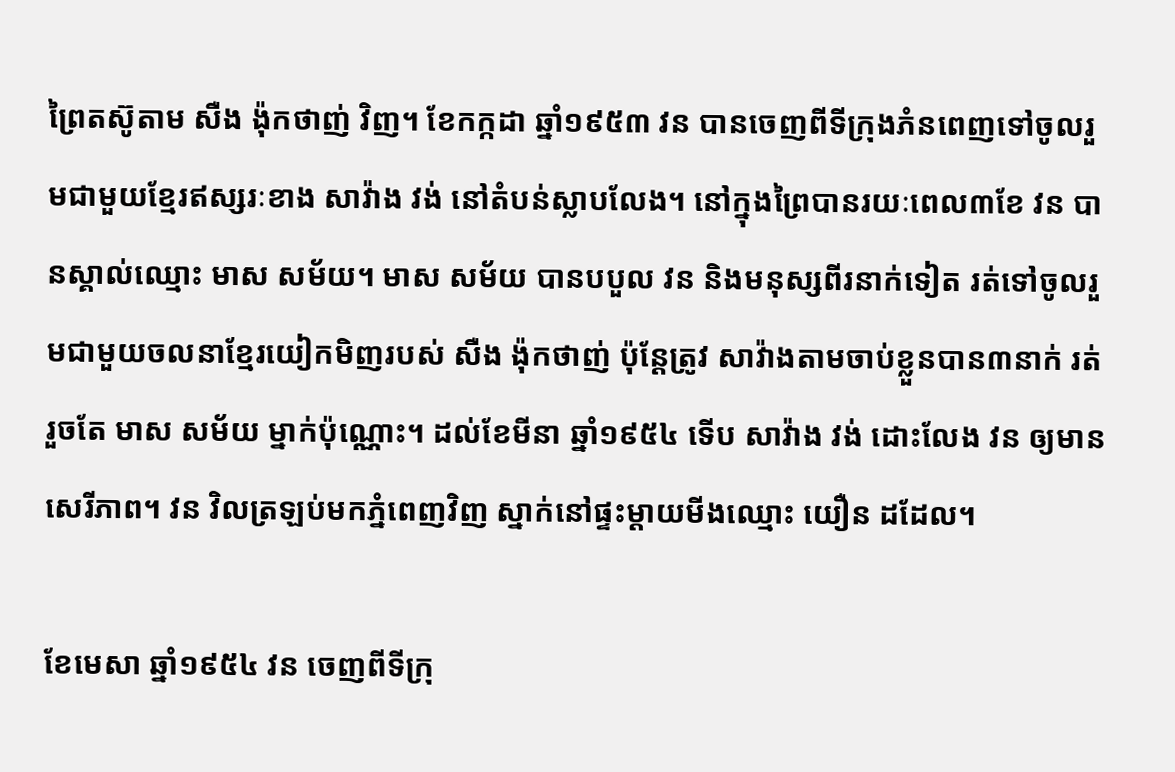ព្រៃតស៊ូតាម សឺង ង៉ុកថាញ់ វិញ។ ខែកក្កដា ឆ្នាំ១៩៥៣ វន បានចេញពីទីក្រុងភំនពេញទៅចូលរួមជាមួយខ្មែរឥស្សរៈខាង សាវ៉ាង វង់ នៅតំបន់ស្លាបលែង។ នៅក្នុងព្រៃបានរយៈពេល៣ខែ វន បានស្គាល់ឈ្មោះ មាស សម័យ។ មាស សម័យ បានបបួល វន និងមនុស្សពីរនាក់ទៀត រត់ទៅចូលរួមជាមួយចលនាខ្មែរយៀកមិញរបស់ សឺង ង៉ុកថាញ់ ប៉ុន្តែត្រូវ សាវ៉ាងតាមចាប់ខ្លួនបាន៣នាក់ រត់រួចតែ មាស សម័យ ម្នាក់ប៉ុណ្ណោះ។ ដល់ខែមីនា ឆ្នាំ១៩៥៤ ទើប សាវ៉ាង វង់ ដោះលែង វន ឲ្យមានសេរីភាព។ វន វិលត្រឡប់មកភ្នំពេញវិញ ស្នាក់នៅផ្ទះម្តាយមីងឈ្មោះ យឿន ដដែល។

ខែមេសា ឆ្នាំ១៩៥៤ វន ចេញពីទីក្រុ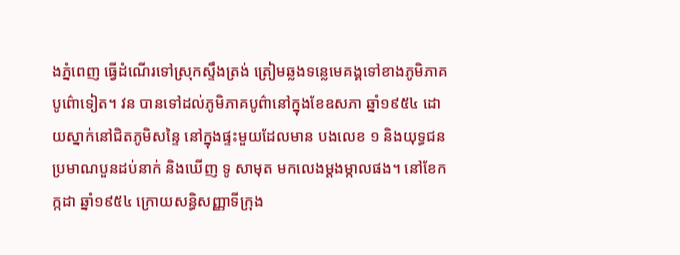ងភ្នំពេញ ធ្វើដំណើរទៅស្រុកស្ទឹងត្រង់ ត្រៀមឆ្លងទន្លេមេគង្គទៅខាងភូមិភាគបូព៌ោទៀត។ វន បានទៅដល់ភូមិភាគបូព៌ានៅក្នុងខែឧសភា ឆ្នាំ១៩៥៤ ដោយស្នាក់នៅជិតភូមិសន្ទៃ នៅក្នុងផ្ទះមួយដែលមាន បងលេខ ១ និងយុទ្ធជនប្រមាណបួនដប់នាក់ និងឃើញ ទូ សាមុត មកលេងម្តងម្កាលផង។ នៅខែកក្កដា ឆ្នាំ១៩៥៤ ក្រោយសន្ធិសញ្ញាទីក្រុង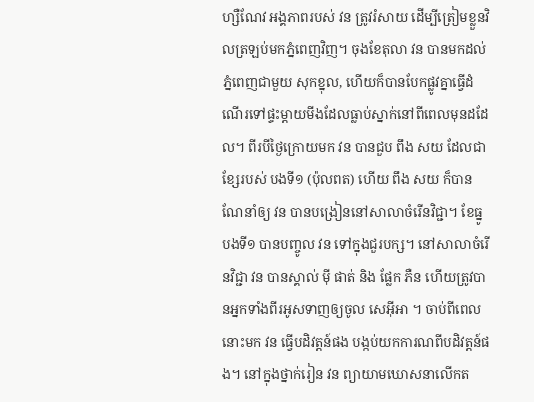ហ្សឺណែវ អង្គភាពរបស់ វន ត្រូវរំសាយ ដើម្បីត្រៀមខ្លួនវិលត្រឡប់មកភ្នំពេញវិញ។ ចុងខែតុលា វន បានមកដល់ភ្នំពេញជាមួយ សុកខ្នុល, ហើយក៏បានបែកផ្លូវគ្នាធ្វើដំណើរទៅផ្ទះម្តាយមីងដែលធ្លាប់ស្នាក់នៅពីពេលមុនដដែល។ ពីរបីថ្ងៃក្រោយមក វន បានជួប ពឹង សយ ដែលជាខ្សែរបស់ បងទី១ (ប៉ុលពត) ហើយ ពឹង សយ ក៏បានណែនាំឲ្យ វន បានបង្រៀននៅសាលាចំរើនវិជ្ជា។ ខែធ្នូ បងទី១ បានបញ្ចូល វន ទៅក្នុងជួរបក្ស។ នៅសាលាចំរើនវិជ្ជា វន បានស្គាល់ ម៉ី ផាត់ និង ផ្លែក ភឺន ហើយត្រូវបានអ្នកទាំងពីរអូសទាញឲ្យចូល សេអ៊ីអា ។ ចាប់ពីពេលនោះមក វន ធ្វើបដិវត្តន៍ផង បង្កប់យកការណពីបដិវត្តន៍ផង។ នៅក្នុងថ្នាក់រៀន វន ព្យាយាមឃោសនាលើកត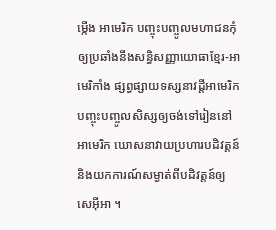ម្កើង អាមេរិក បញ្ចុះបញ្ចូលមហាជនកុំឲ្យប្រឆាំងនឹងសន្ធិសញ្ញាយោធាខ្មែរ-អាមេរិកាំង ផ្សព្វផ្សាយទស្សនាវដ្តីអាមេរិក បញ្ចុះបញ្ចូលសិស្សឲ្យចង់ទៅរៀននៅអាមេរិក ឃោសនាវាយប្រហារបដិវត្តន៍ និងយកការណ៍សម្ងាត់ពីបដិវត្តន៍ឲ្យ សេអ៊ីអា ។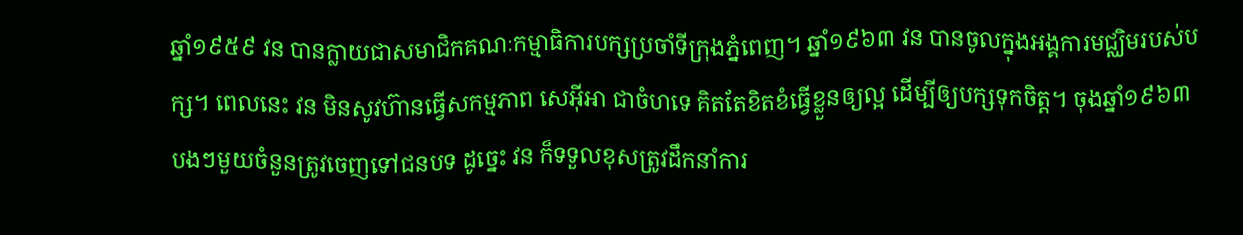ឆ្នាំ១៩៥៩ វន បានក្លាយជាសមាជិកគណៈកម្មាធិការបក្សប្រចាំទីក្រុងភ្នំពេញ។ ឆ្នាំ១៩៦៣ វន បានចូលក្នុងអង្គការមជ្ឈិមរបស់បក្ស។ ពេលនេះ វន មិនសូវហ៊ានធ្វើសកម្មភាព សេអ៊ីអា ជាចំហទេ គិតតែខិតខំធ្វើខ្លួនឲ្យល្អ ដើម្បីឲ្យបក្សទុកចិត្ត។ ចុងឆ្នាំ១៩៦៣ បងៗមួយចំនួនត្រូវចេញទៅជនបទ ដូច្នេះ វន ក៏ទទួលខុសត្រូវដឹកនាំការ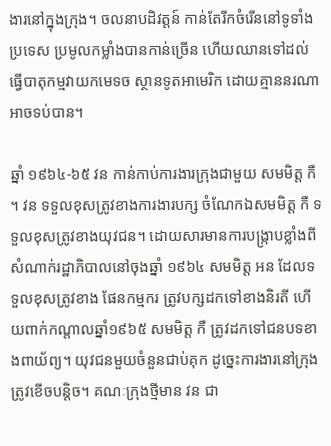ងារនៅក្នុងក្រុង។ ចលនាបដិវត្តន៍ កាន់តែរីកចំរើននៅទូទាំងប្រទេស ប្រមូលកម្លាំងបានកាន់ច្រើន ហើយឈានទៅដល់ធ្វើបាតុកម្មវាយកមេទច ស្ថានទូតអាមេរិក ដោយគ្មាននរណាអាចទប់បាន។

ឆ្នាំ ១៩៦៤-៦៥ វន កាន់កាប់ការងារក្រុងជាមួយ សមមិត្ត កឺ ។ វន ទទួលខុសត្រូវខាងការងារបក្ស ចំណែកឯសមមិត្ត កឺ ទទួលខុសត្រូវខាងយុវជន។ ដោយសារមានការបង្ក្រាបខ្លាំងពីសំណាក់រដ្ឋាភិបាលនៅចុងឆ្នាំ ១៩៦៤ សមមិត្ត អន ដែលទទួលខុសត្រូវខាង ផែនកម្មករ ត្រូវបក្សដកទៅខាងនិរតី ហើយពាក់កណ្តាលឆ្នាំ១៩៦៥ សមមិត្ត កឺ ត្រូវដកទៅជនបទខាងពាយ័ព្យ។ យុវជនមួយចំនួនជាប់គុក ដូច្នេះការងារនៅក្រុងត្រូវខើចបន្តិច។ គណៈក្រុងថ្មីមាន វន ជា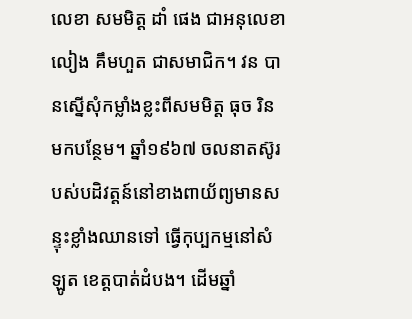លេខា សមមិត្ត ដាំ ផេង ជាអនុលេខា លៀង គឹមហួត ជាសមាជិក។ វន បានស្នើសុំកម្លាំងខ្លះពីសមមិត្ត ធុច រិន មកបន្ថែម។ ឆ្នាំ១៩៦៧ ចលនាតស៊ូរបស់បដិវត្តន៍នៅខាងពាយ័ព្យមានសន្ទុះខ្លាំងឈានទៅ ធ្វើកុប្បកម្មនៅសំឡូត ខេត្តបាត់ដំបង។ ដើមឆ្នាំ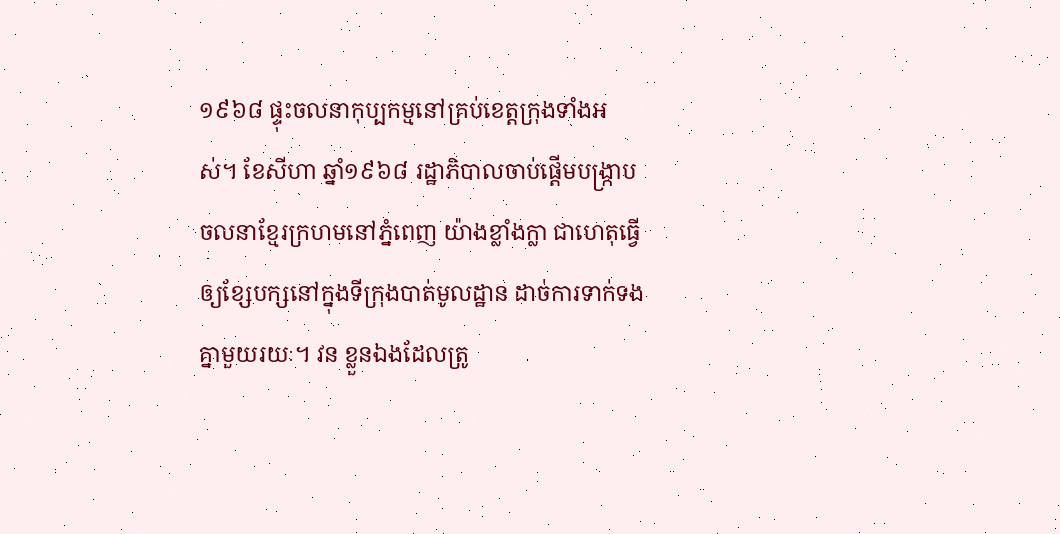១៩៦៨ ផ្ទុះចលនាកុប្បកម្មនៅគ្រប់ខេត្តក្រុងទាំងអស់។ ខែសីហា ឆ្នាំ១៩៦៨ រដ្ឋាភិបាលចាប់ផ្តើមបង្ក្រាប ចលនាខែ្មរក្រហមនៅភ្នំពេញ យ៉ាងខ្លាំងក្លា ជាហេតុធ្វើឲ្យខ្សែបក្សនៅក្នុងទីក្រុងបាត់មូលដ្ឋាន ដាច់ការទាក់ទងគ្នាមួយរយៈ។ វន ខ្លួនឯងដែលត្រូ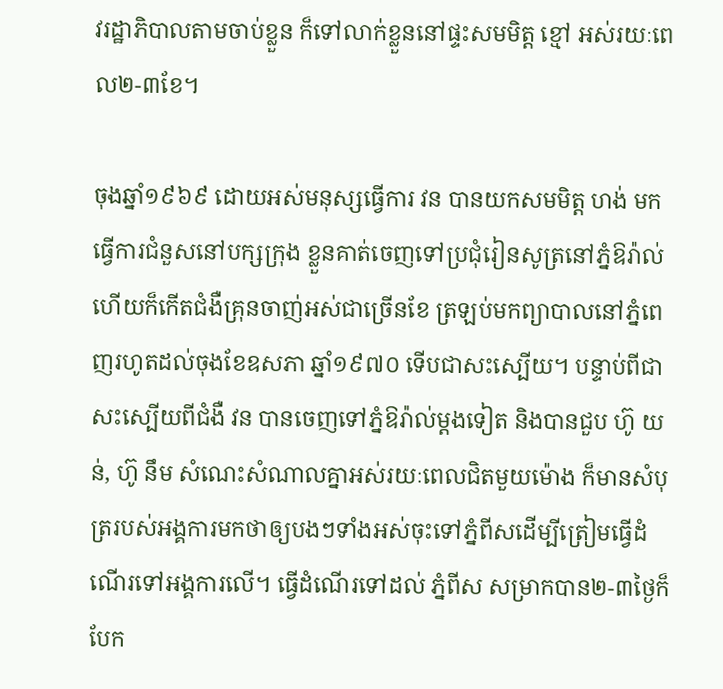វរដ្ឋាភិបាលតាមចាប់ខ្លួន ក៏ទៅលាក់ខ្លួននៅផ្ទះសមមិត្ត ខ្មៅ អស់រយៈពេល២-៣ខែ។

ចុងឆ្នាំ១៩៦៩ ដោយអស់មនុស្សធ្វើការ វន បានយកសមមិត្ត ហង់ មកធ្វើការជំនួសនៅបក្សក្រុង ខ្លួនគាត់ចេញទៅប្រជុំរៀនសូត្រនៅភ្នំឱរ៉ាល់ ហើយក៏កើតជំងឺគ្រុនចាញ់អស់ជាច្រើនខែ ត្រឡប់មកព្យាបាលនៅភ្នំពេញរហូតដល់ចុងខែឧសភា ឆ្នាំ១៩៧០ ទើបជាសះស្បើយ។ បន្ទាប់ពីជាសះស្បើយពីជំងឺ វន បានចេញទៅភ្នំឱរ៉ាល់ម្តងទៀត និងបានជួប ហ៊ូ យន់, ហ៊ូ នឹម សំណេះសំណាលគ្នាអស់រយៈពេលជិតមួយម៉ោង ក៏មានសំបុត្ររបស់អង្គការមកថាឲ្យបងៗទាំងអស់ចុះទៅភ្នំពីសដើម្បីត្រៀមធ្វើដំណើរទៅអង្គការលើ។ ធ្វើដំណើរទៅដល់ ភ្នំពីស សម្រាកបាន២-៣ថ្ងៃក៏បែក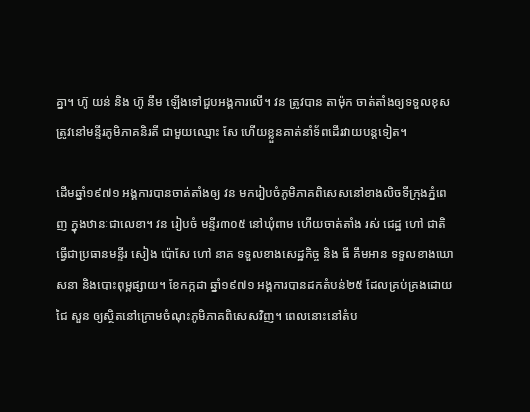គ្នា។ ហ៊ូ យន់ និង ហ៊ូ នឹម ឡើងទៅជួបអង្គការលើ។ វន ត្រូវបាន តាម៉ុក ចាត់តាំងឲ្យទទួលខុសត្រូវនៅមន្ទីរភូមិភាគនិរតី ជាមួយឈ្មោះ សែ ហើយខ្លួនគាត់នាំទ័ពដើរវាយបន្តទៀត។

ដើមឆ្នាំ១៩៧១ អង្គការបានចាត់តាំងឲ្យ វន មករៀបចំភូមិភាគពិសេសនៅខាងលិចទីក្រុងភ្នំពេញ ក្នុងឋានៈជាលេខា។ វន រៀបចំ មន្ទីរ៣០៥ នៅឃុំពាម ហើយចាត់តាំង រស់ ជេដ្ឋ ហៅ ជាតិ ធ្វើជាប្រធានមន្ទីរ សៀង ប៉ោសែ ហៅ នាគ ទទួលខាងសេដ្ឋកិច្ច និង ធី គឹមអាន ទទួលខាងឃោសនា និងបោះពុម្ពផ្សាយ។ ខែកក្កដា ឆ្នាំ១៩៧១ អង្គការបានដកតំបន់២៥ ដែលគ្រប់គ្រងដោយ ជៃ សួន ឲ្យស្ថិតនៅក្រោមចំណុះភូមិភាគពិសេសវិញ។ ពេលនោះនៅតំប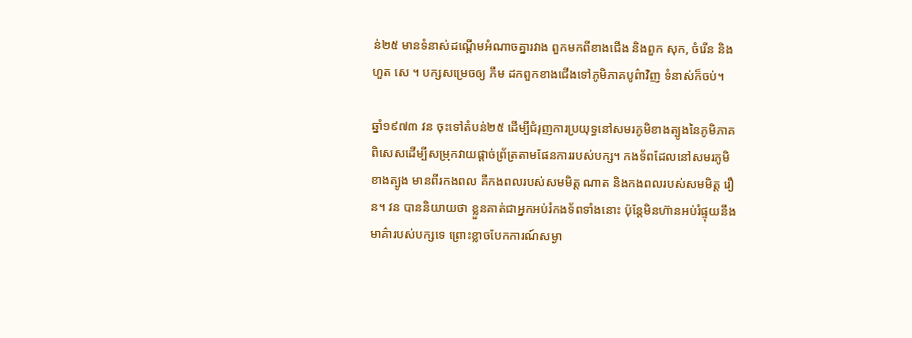ន់២៥ មានទំនាស់ដណ្តើមអំណាចគ្នារវាង ពួកមកពីខាងជើង និងពួក សុក, ចំរើន និង ហួត សេ ។ បក្សសម្រេចឲ្យ ភឹម ដកពួកខាងជើងទៅភូមិភាគបូព៌ាវិញ ទំនាស់ក៏ចប់។

ឆ្នាំ១៩៧៣ វន ចុះទៅតំបន់២៥ ដើម្បីជំរុញការប្រយុទ្ធនៅសមរភូមិខាងត្បូងនៃភូមិភាគ ពិសេសដើម្បីសម្រុកវាយផ្តាច់ព្រ័ត្រតាមផែនការរបស់បក្ស។ កងទ័ពដែលនៅសមរភូមិខាងត្បូង មានពីរកងពល គឺកងពលរបស់សមមិត្ត ណាត និងកងពលរបស់សមមិត្ត រឿន។ វន បាននិយាយថា ខ្លួនគាត់ជាអ្នកអប់រំកងទ័ពទាំងនោះ ប៉ុន្តែមិនហ៊ានអប់រំផ្ទុយនឹងមាគ៌ារបស់បក្សទេ ព្រោះខ្លាចបែកការណ៍សម្ងា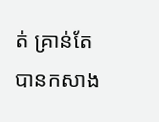ត់ គ្រាន់តែបានកសាង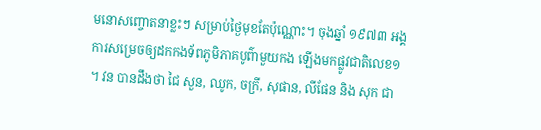មនោសញ្ចោតនាខ្លះៗ សម្រាប់ថ្ងៃមុខតែប៉ុណ្ណោះ។ ចុងឆ្នាំ ១៩៧៣ អង្គការសម្រេចឲ្យដកកងទ័ពភូមិភាគបូព៌ាមួយកង ឡើងមកផ្លូវជាតិលេខ១ ។ វន បានដឹងថា ជៃ សួន, ឈូក, ចក្រី, សុផាន, លីផែន និង សុក ជា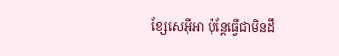ខ្សែសេអ៊ីអា ប៉ុន្តែធ្វើជាមិនដឹ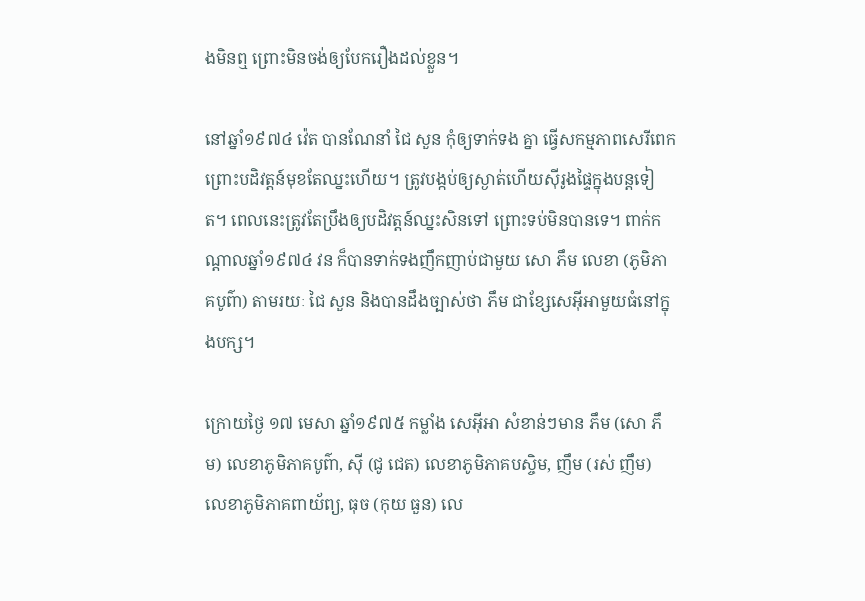ងមិនឮ ព្រោះមិនចង់ឲ្យបែករឿងដល់ខ្លួន។

នៅឆ្នាំ១៩៧៤ វ៉េត បានណែនាំ ជៃ សួន កុំឲ្យទាក់ទង គ្នា ធ្វើសកម្មភាពសេរីពេក ព្រោះបដិវត្តន៍មុខតែឈ្នះហើយ។ ត្រូវបង្កប់ឲ្យស្ងាត់ហើយស៊ីរូងផ្ទៃក្នុងបន្តទៀត។ ពេលនេះត្រូវតែប្រឹងឲ្យបដិវត្តន៍ឈ្នះសិនទៅ ព្រោះទប់មិនបានទេ។ ពាក់កណ្តាលឆ្នាំ១៩៧៤ វន ក៏បានទាក់ទងញឹកញាប់ជាមួយ សោ ភឹម លេខា (ភូមិភាគបូព៌ា) តាមរយៈ ជៃ សួន និងបានដឹងច្បាស់ថា ភឹម ជាខ្សែសេអ៊ីអាមួយធំនៅក្នុងបក្ស។

ក្រោយថ្ងៃ ១៧ មេសា ឆ្នាំ១៩៧៥ កម្លាំង សេអ៊ីអា សំខាន់ៗមាន ភឹម (សោ ភឹម) លេខាភូមិភាគបូព៌ា, ស៊ី (ជូ ជេត) លេខាភូមិភាគបស្ចិម, ញឹម (រស់ ញឹម) លេខាភូមិភាគពាយ័ព្យ, ធុច (កុយ ធួន) លេ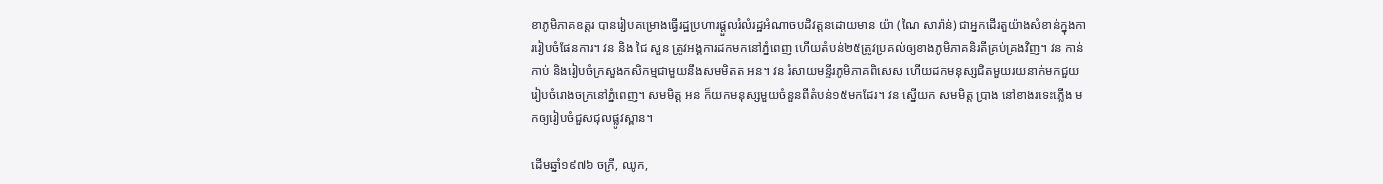ខាភូមិភាគឧត្តរ បានរៀបគម្រោងធ្វើរដ្ឋប្រហារផ្តួលរំលំរដ្ឋអំណាចបដិវត្តនដោយមាន យ៉ា (ណៃ សារ៉ាន់) ជាអ្នកដើរតួយ៉ាងសំខាន់ក្នុងការរៀបចំផែនការ។ វន និង ជៃ សួន ត្រូវអង្គការដកមកនៅភ្នំពេញ ហើយតំបន់២៥ត្រូវប្រគល់ឲ្យខាងភូមិភាគនិរតីគ្រប់គ្រងវិញ។ វន កាន់កាប់ និងរៀបចំក្រសួងកសិកម្មជាមួយនឹងសមមិតត អន។ វន រំសាយមន្ទីរភូមិភាគពិសេស ហើយដកមនុស្សជិតមួយរយនាក់មកជួយរៀបចំរោងចក្រនៅភ្នំពេញ។ សមមិត្ត អន ក៏យកមនុស្សមួយចំនួនពីតំបន់១៥មកដែរ។ វន ស្នើយក សមមិត្ត ប្រាង នៅខាងរទេះភ្លើង មកឲ្យរៀបចំជួសជុលផ្លូវស្ពាន។

ដើមឆ្នាំ១៩៧៦ ចក្រី, ឈូក,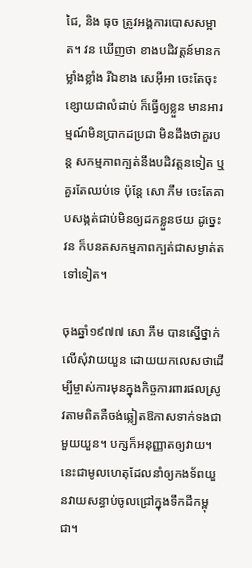ជៃ, និង ធុច ត្រូវអង្គការបោសសម្អាត។ វន ឃើញថា ខាងបដិវត្តន៍មានកម្លាំងខ្លាំង រីឯខាង សេអ៊ីអា ចេះតែចុះខ្សោយជាលំដាប់ ក៏ធ្វើឲ្យខ្លួន មានអារម្មណ៍មិនប្រាកដប្រជា មិនដឹងថាគួរបន្ត សកម្មភាពក្បត់នឹងបដិវត្តនទៀត ឬគួរតែឈប់ទេ ប៉ុន្តែ សោ ភឹម ចេះតែគាបសង្កត់ជាប់មិនឲ្យដកខ្លួនថយ ដូច្នេះ វន ក៏បនតសកម្មភាពក្បត់ជាសម្ងាត់តទៅទៀត។

ចុងឆ្នាំ១៩៧៧ សោ ភឹម បានស្នើថ្នាក់លើសុំវាយយួន ដោយយកលេសថាដើម្បីម្ចាស់ការមុនក្នុងកិច្ចការពារផលស្រូវតាមពិតគឺចង់ឆ្លៀតឱកាសទាក់ទងជាមួយយួន។ បក្សក៏អនុញ្ញាតឲ្យវាយ។ នេះជាមូលហេតុដែលនាំឲ្យកងទ័ពយួនវាយសន្ធាប់ចូលជ្រៅក្នុងទឹកដីកម្ពុជា។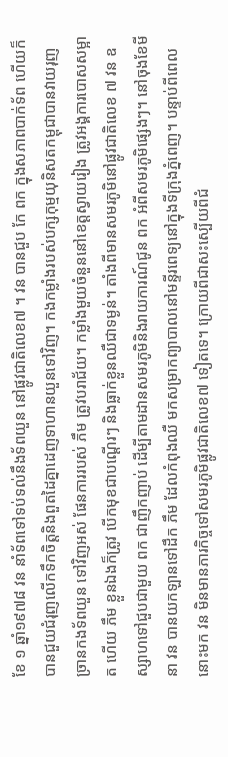ខែ ១ ឆ្នាំ១៩៧៨ វន នាំទ័ពទៅទប់ទល់នឹងទ័ពយួន នៅផ្លូវជាតិលេខ៧ ។ វន បានជួប កែ ពក ក្នុងសភាពបាក់ទ័ព ហើយក៏បានជួយជំរុញលើកទឹកចិត្តនិងពួតដៃគ្នាដេញទាហានយួនទៅវិញ។ កងកម្លាំងរបស់បក្សកុម្មយុនិសតកម្ពុជាបានវាយរុញច្រានកងទ័ពយួន ទៅវិញអស់ ផែនការរបស់ ភឹម ត្រូវបរាជ័យ។ កម្លាំងមួយចំនួននៅខេត្តស្វាយរៀង ត្រូវអង្គការបោសសម្អាត ហើយ ភឹម ខ្លួនឯងក៏ត្រូវ បើកមុខជាបណ្តើរៗ និងធ្លាក់ខ្លួនឈឺជាទម្ងន់។ តាំងពីមានសមរភូមិនៅផ្លូវជាតិលេខ ៧ វន ឧស្សាហទៅជួបជាមួយ ពក ជាញឹកញាប់ ដើម្បីតាមដានសមរភូមិនិងរាយការណ៍ជូន ពក អំពីសមរភូមិផ្សេងៗ។ នៅចុងខែមីនា វន បានយកឡានទៅដឹក ភឹម ដែលកំពុងឈឺ មកសម្រាកព្យាបាលនៅមន្ទីរពេទ្យនៅក្នុងទីក្រុងភ្នំពេញ។ បន្ទាប់ពីពេលនោះមក វន មិនមានភារកិច្ចទៅសមរភូមិផ្លូវជាតិលេខ៧ ទៀតទេ។ ក្រោយពីជាសះស្បើយពីជំ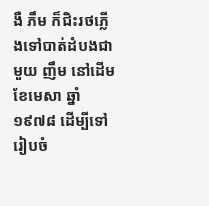ងឺ ភឹម ក៏ជិះរថភ្លើងទៅបាត់ដំបងជាមួយ ញឹម នៅដើមខែមេសា ឆ្នាំ១៩៧៨ ដើម្បីទៅរៀបចំ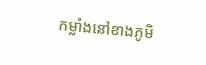កម្លាំងនៅខាងភូមិ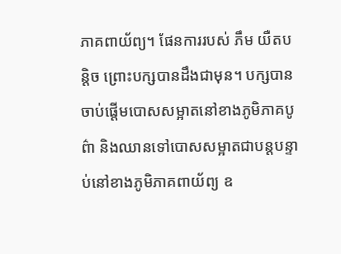ភាគពាយ័ព្យ។ ផែនការរបស់ ភឹម យឺតបន្តិច ព្រោះបក្សបានដឹងជាមុន។ បក្សបានចាប់ផ្តើមបោសសម្អាតនៅខាងភូមិភាគបូព៌ា និងឈានទៅបោសសម្អាតជាបន្តបន្ទាប់នៅខាងភូមិភាគពាយ័ព្យ ឧ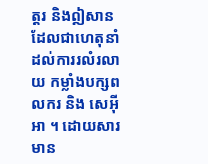ត្តរ និងឦសាន ដែលជាហេតុនាំដល់ការរលំរលាយ កម្លាំងបក្សពលករ និង សេអ៊ីអា ។ ដោយសារមាន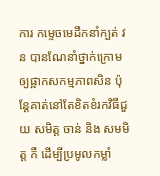ការ កម្ទេចមេដឹកនាំក្បត់ វន បានណែនាំថ្នាក់ក្រោមឲ្យផ្អាកសកម្មភាពសិន ប៉ុន្តែគាត់នៅតែខិតខំរកវិធីជួយ សមិត្ត ចាន់ និង សមមិត្ត កឺ ដើម្បីប្រមូលកម្លាំ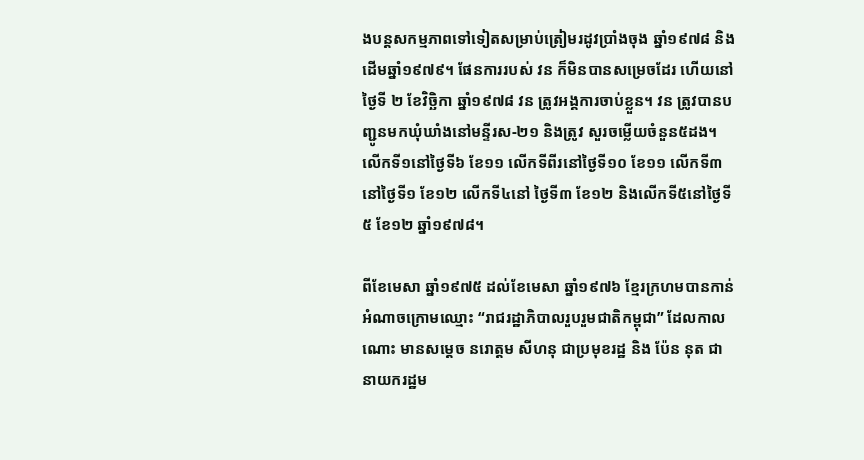ងបន្តសកម្មភាពទៅទៀតសម្រាប់ត្រៀមរដូវប្រាំងចុង ឆ្នាំ១៩៧៨ និងដើមឆ្នាំ១៩៧៩។ ផែនការរបស់ វន ក៏មិនបានសម្រេចដែរ ហើយនៅថ្ងៃទី ២ ខែវិច្ឆិកា ឆ្នាំ១៩៧៨ វន ត្រូវអង្គការចាប់ខ្លួន។ វន ត្រូវបានបញ្ជូនមកឃុំឃាំងនៅមន្ទីរស-២១ និងត្រូវ សួរចម្លើយចំនួន៥ដង។ លើកទី១នៅថ្ងៃទី៦ ខែ១១ លើកទីពីរនៅថ្ងៃទី១០ ខែ១១ លើកទី៣នៅថ្ងៃទី១ ខែ១២ លើកទី៤នៅ ថ្ងៃទី៣ ខែ១២ និងលើកទី៥នៅថ្ងៃទី៥ ខែ១២ ឆ្នាំ១៩៧៨។

ពីខែមេសា ឆ្នាំ១៩៧៥ ដល់ខែមេសា ឆ្នាំ១៩៧៦ ខ្មែរក្រហមបានកាន់អំណាចក្រោមឈ្មោះ “រាជរដ្ឋាភិបាលរួបរួមជាតិកម្ពុជា” ដែលកាលណោះ មានសម្តេច នរោត្តម សីហនុ ជាប្រមុខរដ្ឋ និង ប៉ែន នុត ជានាយករដ្ឋម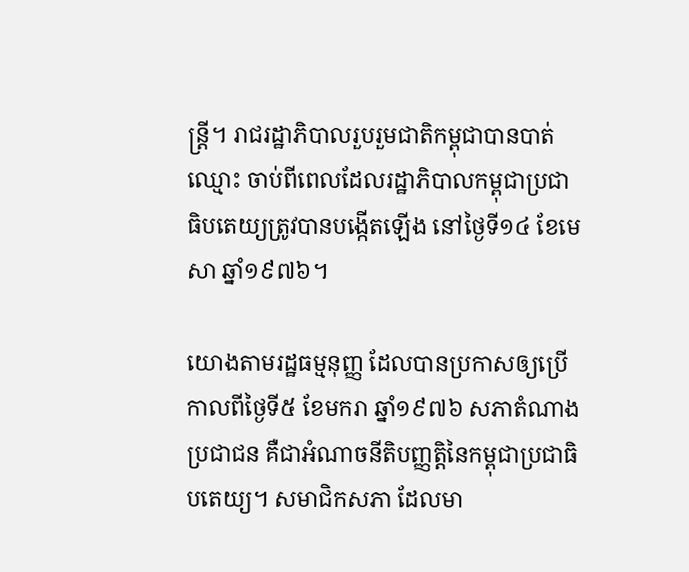ន្រ្តី។ រាជរដ្ឋាភិបាលរួបរួមជាតិកម្ពុជាបានបាត់ឈ្មោះ ចាប់ពីពេលដែលរដ្ឋាភិបាលកម្ពុជាប្រជាធិបតេយ្យត្រូវបានបង្កើតឡើង នៅថ្ងៃទី១៤ ខែមេសា ឆ្នាំ១៩៧៦។

យោងតាមរដ្ឋធម្មនុញ្ញ ដែលបានប្រកាសឲ្យប្រើ កាលពីថ្ងៃទី៥ ខែមករា ឆ្នាំ១៩៧៦ សភាតំណាងប្រជាជន គឺជាអំណាចនីតិបញ្ញត្តិនៃកម្ពុជាប្រជាធិបតេយ្យ។ សមាជិកសភា ដែលមា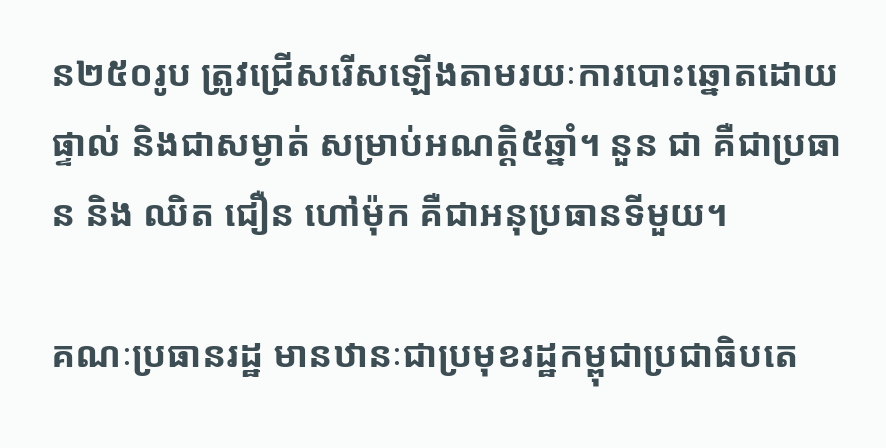ន២៥០រូប ត្រូវជ្រើសរើសឡើងតាមរយៈការបោះឆ្នោតដោយផ្ទាល់ និងជាសម្ងាត់ សម្រាប់អណត្តិ៥ឆ្នាំ។ នួន ជា គឺជាប្រធាន និង ឈិត ជឿន ហៅម៉ុក គឺជាអនុប្រធានទីមួយ។

គណៈប្រធានរដ្ឋ មានឋានៈជាប្រមុខរដ្ឋកម្ពុជាប្រជាធិបតេ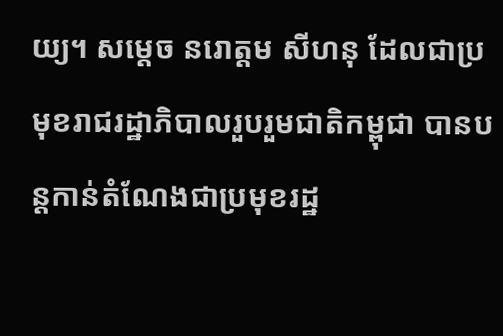យ្យ។ សម្តេច នរោត្តម សីហនុ ដែលជាប្រមុខរាជរដ្ឋាភិបាលរួបរួមជាតិកម្ពុជា បានបន្តកាន់តំណែងជាប្រមុខរដ្ឋ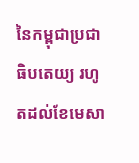នៃកម្ពុជាប្រជាធិបតេយ្យ រហូតដល់ខែមេសា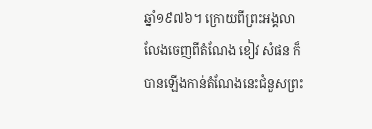ឆ្នាំ១៩៧៦។ ក្រោយពីព្រះអង្គលាលែងចេញពីតំណែង ខៀវ សំផន ក៏បានឡើងកាន់តំណែងនេះជំនួសព្រះ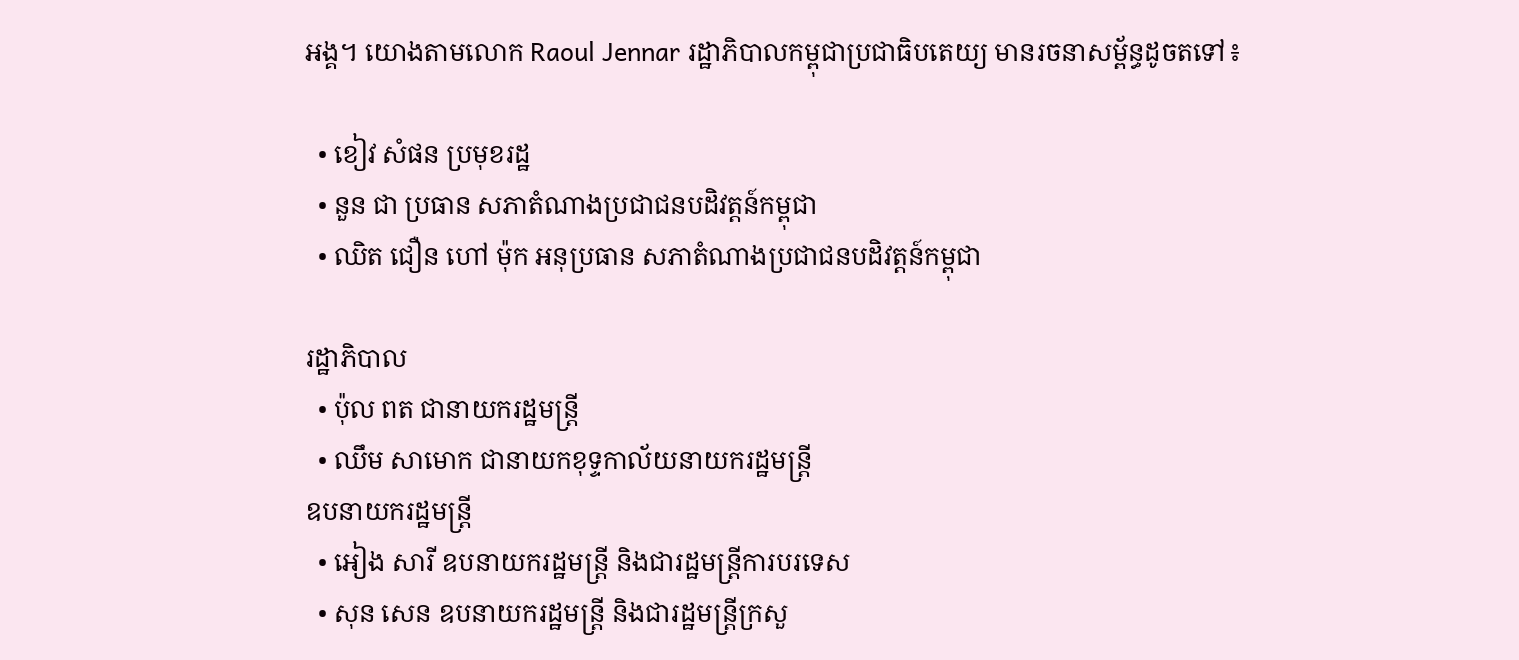អង្គ។ យោងតាមលោក Raoul Jennar រដ្ឋាភិបាលកម្ពុជាប្រជាធិបតេយ្យ មានរចនាសម្ព័ន្ធដូចតទៅ៖

  • ខៀវ សំផន ប្រមុខរដ្ឋ
  • នួន ជា ប្រធាន សភាតំណាងប្រជាជនបដិវត្តន៍កម្ពុជា
  • ឈិត ជឿន ហៅ ម៉ុក អនុប្រធាន សភាតំណាងប្រជាជនបដិវត្តន៍កម្ពុជា

រដ្ឋាភិបាល
  • ប៉ុល ពត ជានាយករដ្ឋមន្រ្តី
  • ឈឹម សាមោក ជានាយកខុទ្ទកាល័យនាយករដ្ឋមន្រ្តី
ឧបនាយករដ្ឋមន្រ្តី
  • អៀង សារី ឧបនាយករដ្ឋមន្រ្តី និងជារដ្ឋមន្រ្តីការបរទេស
  • សុន សេន ឧបនាយករដ្ឋមន្រ្តី និងជារដ្ឋមន្រ្តីក្រសួ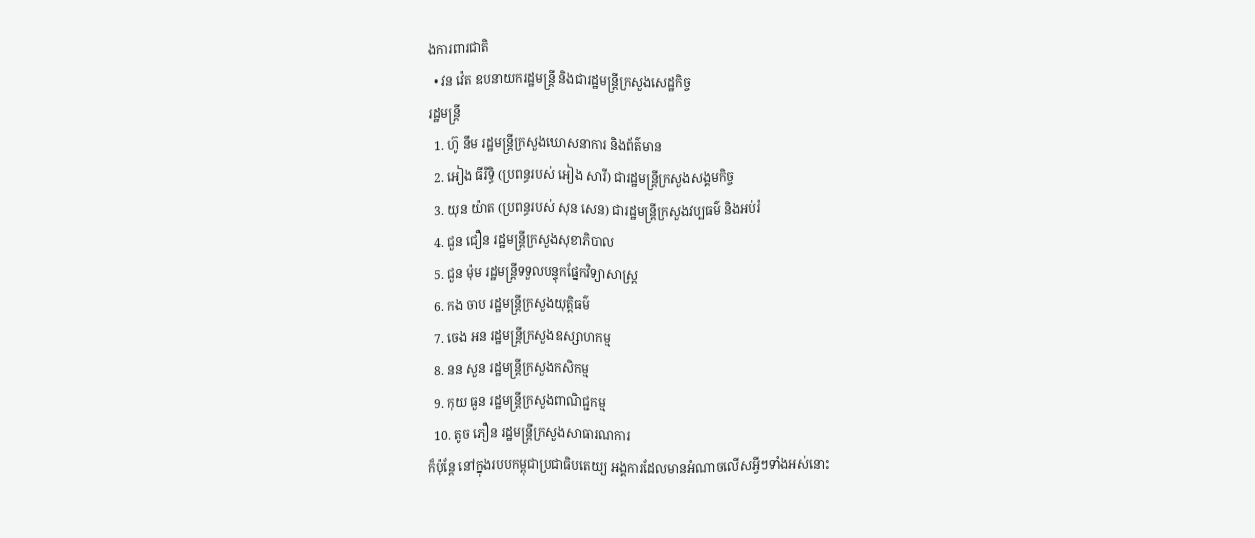ងការពារជាតិ
  • វន វ៉េត ឧបនាយករដ្ឋមន្រ្តី និងជារដ្ឋមន្រ្តីក្រសួងសេដ្ឋកិច្ច
រដ្ឋមន្រ្តី
  1. ហ៊ូ នឹម រដ្ឋមន្រ្តីក្រសួងឃោសនាការ និងព័ត៌មាន
  2. អៀង ធីរិទ្ធិ (ប្រពន្ធរបស់ អៀង សារី) ជារដ្ឋមន្រ្តីក្រសួងសង្គមកិច្ច
  3. យុន យ៉ាត (ប្រពន្ធរបស់ សុន សេន) ជារដ្ឋមន្រ្តីក្រសួងវប្បធម៌ និងអប់រំ
  4. ជួន ជឿន រដ្ឋមន្រ្តីក្រសួងសុខាភិបាល
  5. ជួន ម៉ុម រដ្ឋមន្រ្តីទទួលបន្ទុកផ្នែកវិទ្យាសាស្រ្ត
  6. កង ចាប រដ្ឋមន្រ្តីក្រសួងយុត្តិធម៌
  7. ចេង អន រដ្ឋមន្រ្តីក្រសួងឧស្សាហកម្ម
  8. នន សួន រដ្ឋមន្រ្តីក្រសួងកសិកម្ម
  9. កុយ ធួន រដ្ឋមន្រ្តីក្រសួងពាណិជ្ជកម្ម
  10. តូច ភឿន រដ្ឋមន្រ្តីក្រសួងសាធារណការ
ក៏ប៉ុន្តែ នៅក្នុងរបបកម្ពុជាប្រជាធិបតេយ្យ អង្គការដែលមានអំណាចលើសអ្វីៗទាំងអស់នោះ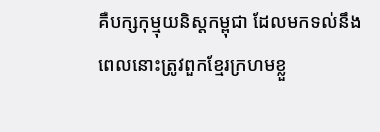គឺបក្សកុម្មុយនិស្តកម្ពុជា ដែលមកទល់នឹងពេលនោះត្រូវពួកខ្មែរក្រហមខ្លួ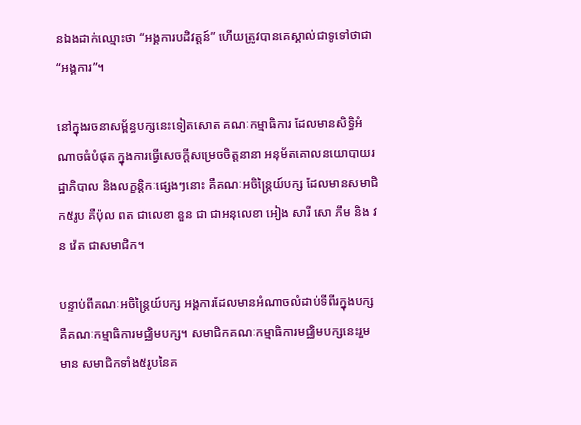នឯងដាក់ឈ្មោះថា “អង្គការបដិវត្តន៍” ហើយត្រូវបានគេស្គាល់ជាទូទៅថាជា “អង្គការ”។

នៅក្នុងរចនាសម្ព័ន្ធបក្សនេះទៀតសោត គណៈកម្មាធិការ ដែលមានសិទ្ធិអំណាចធំបំផុត ក្នុងការធ្វើសេចក្តីសម្រេចចិត្តនានា អនុម័តគោលនយោបាយរដ្ឋាភិបាល និងលក្ខន្តិកៈផ្សេងៗនោះ គឺគណៈអចិន្រ្តៃយ៍បក្ស ដែលមានសមាជិក៥រូប គឺប៉ុល ពត ជាលេខា នួន ជា ជាអនុលេខា អៀង សារី សោ ភឹម និង វន វ៉េត ជាសមាជិក។

បន្ទាប់ពីគណៈអចិន្រ្តៃយ៍បក្ស អង្គការដែលមានអំណាចលំដាប់ទីពីរក្នុងបក្ស គឺគណៈកម្មាធិការមជ្ឈិមបក្ស។ សមាជិកគណៈកម្មាធិការមជ្ឈិមបក្សនេះរួមមាន សមាជិកទាំង៥រូបនៃគ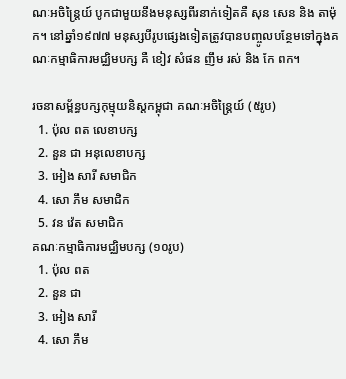ណៈអចិន្រ្តៃយ៍ បូកជាមួយនឹងមនុស្សពីរនាក់ទៀតគឺ សុន សេន និង តាម៉ុក។ នៅឆ្នាំ១៩៧៧ មនុស្សបីរូបផ្សេងទៀតត្រូវបានបញ្ចូលបន្ថែមទៅក្នុងគណៈកម្មាធិការមជ្ឈិមបក្ស គឺ ខៀវ សំផន ញឹម រស់ និង កែ ពក។

រចនាសម្ព័ន្ធបក្សកុម្មុយនិស្តកម្ពុជា គណៈអចិន្រ្តៃយ៍ (៥រូប)
  1. ប៉ុល ពត លេខាបក្ស
  2. នួន ជា អនុលេខាបក្ស
  3. អៀង សារី សមាជិក
  4. សោ ភឹម សមាជិក
  5. វន វ៉េត សមាជិក
គណៈកម្មាធិការមជ្ឈិមបក្ស (១០រូប)
  1. ប៉ុល ពត
  2. នួន ជា
  3. អៀង សារី
  4. សោ ភឹម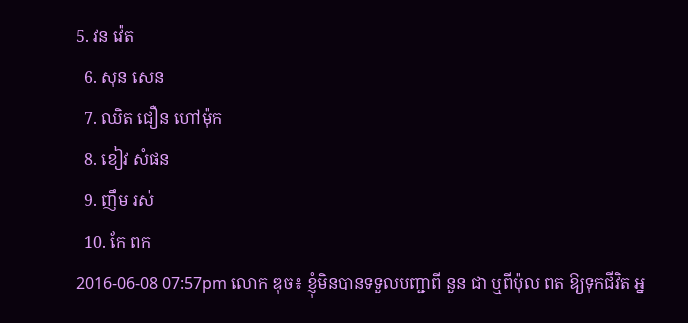5. វន វ៉េត
  6. សុន សេន
  7. ឈិត ជឿន ហៅម៉ុក
  8. ខៀវ សំផន
  9. ញឹម រស់
  10. កែ ពក
2016-06-08 07:57pm លោក ឌុច៖ ខ្ញុំមិនបានទទួលបញ្ជាពី នួន ជា ឬពីប៉ុល ពត ឱ្យទុកជីវិត អ្ន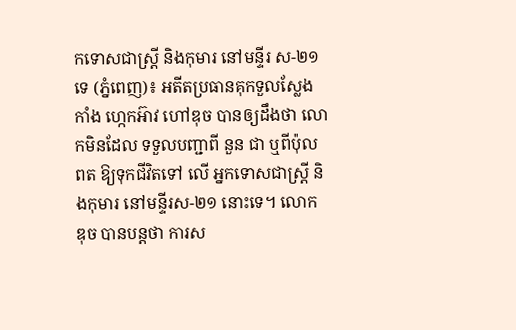កទោសជាស្ត្រី និងកុមារ នៅមន្ទីរ ស-២១ទេ (ភ្នំពេញ)៖ អតីតប្រធានគុកទួលស្លែង កាំង ហ្កេកអ៊ាវ ហៅឌុច បានឲ្យដឹងថា លោកមិនដែល ទទួលបញ្ជាពី នួន ជា ឬពីប៉ុល ពត ឱ្យទុកជីវិតទៅ លើ អ្នកទោសជាស្ត្រី និងកុមារ នៅមន្ទីរស-២១ នោះទេ។ លោក ឌុច បានបន្តថា ការស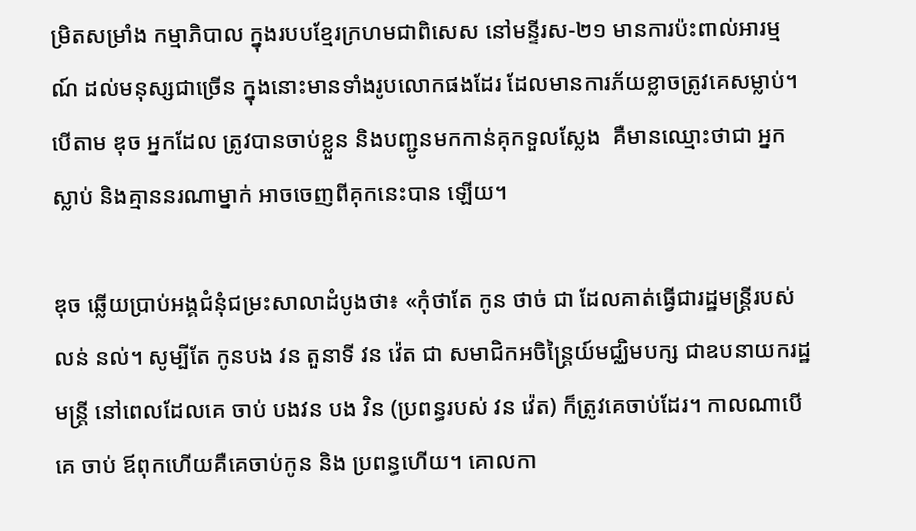ម្រិតសម្រាំង កម្មាភិបាល ក្នុងរបបខ្មែរក្រហមជាពិសេស នៅមន្ទីរស-២១ មានការប៉ះពាល់អារម្មណ៍ ដល់មនុស្សជាច្រើន ក្នុងនោះមានទាំងរូបលោកផងដែរ ដែលមានការភ័យខ្លាចត្រូវគេសម្លាប់។ បើតាម ឌុច អ្នកដែល ត្រូវបានចាប់ខ្លួន និងបញ្ជូនមកកាន់គុកទួលស្លែង  គឺមានឈ្មោះថាជា អ្នកស្លាប់ និងគ្មាននរណាម្នាក់ អាចចេញពីគុកនេះបាន ឡើយ។

ឌុច ឆ្លើយប្រាប់អង្គជំនុំជម្រះសាលាដំបូងថា៖ «កុំថាតែ កូន ថាច់ ជា ដែលគាត់ធ្វើជារដ្ឋមន្រ្តីរបស់ លន់ នល់។ សូម្បីតែ កូនបង វន តួនាទី វន វ៉េត ជា សមាជិកអចិន្រ្តៃយ៍មជ្ឈិមបក្ស ជាឧបនាយករដ្ឋមន្រ្តី នៅពេលដែលគេ ចាប់ បងវន បង វិន (ប្រពន្ធរបស់ វន វ៉េត) ក៏ត្រូវគេចាប់ដែរ។ កាលណាបើគេ ចាប់ ឪពុកហើយគឺគេចាប់កូន និង ប្រពន្ធហើយ។ គោលកា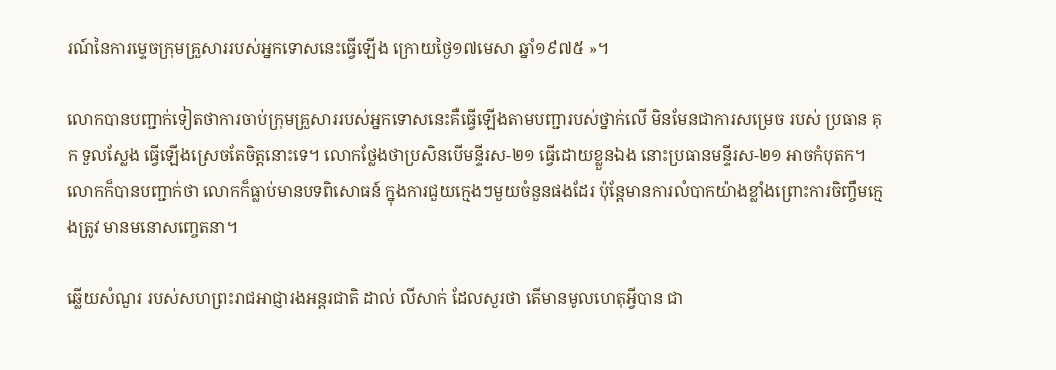រណ៍នៃការម្ទេចក្រុមគ្រួសាររបស់អ្នកទោសនេះធ្វើឡើង ក្រោយថ្ងៃ១៧មេសា ឆ្នាំ១៩៧៥ »។

លោកបានបញ្ជាក់ទៀតថាការចាប់ក្រុមគ្រួសាររបស់អ្នកទោសនេះគឺធ្វើឡើងតាមបញ្ជារបស់ថ្នាក់លើ មិនមែនជាការសម្រេច របស់ ប្រធាន គុក ទួលស្លែង ធ្វើឡើងស្រេចតែចិត្តនោះទេ។ លោកថ្លែងថាប្រសិនបើមន្ទីរស-២១ ធ្វើដោយខ្លួនឯង នោះប្រធានមន្ទីរស-២១ អាចកំបុតក។ លោកក៏បានបញ្ជាក់ថា លោកក៏ធ្លាប់មានបទពិសោធន៍ ក្នុងការជួយក្មេងៗមួយចំនួនផងដែរ ប៉ុន្តែមានការលំបាកយ៉ាងខ្លាំងព្រោះការចិញ្ចឹមក្មេងត្រូវ មានមនោសញ្ចេតនា។

ឆ្លើយសំណួរ របស់សហព្រះរាជអាជ្ញារងអន្តរជាតិ ដាល់ លីសាក់ ដែលសួរថា តើមានមូលហេតុអ្វីបាន ជា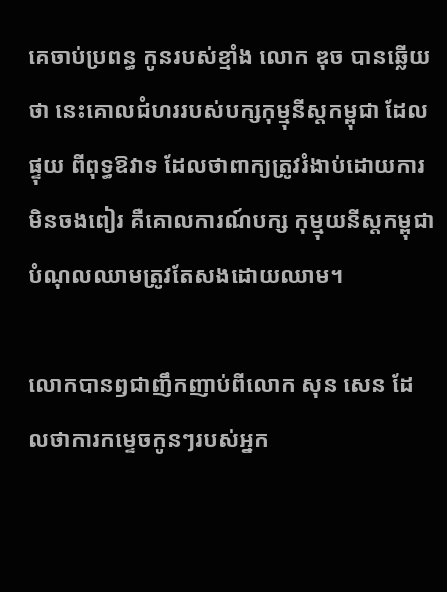គេចាប់ប្រពន្ធ កូនរបស់ខ្មាំង លោក ឌុច បានឆ្លើយថា នេះគោលជំហររបស់បក្សកុម្មុនីស្តកម្ពុជា ដែលផ្ទុយ ពីពុទ្ធឱវាទ ដែលថាពាក្យត្រូវរំងាប់ដោយការមិនចងពៀរ គឺគោលការណ៍បក្ស កុម្មុយនីស្តកម្ពុជាបំណុលឈាមត្រូវតែសងដោយឈាម។

លោកបានឭជាញឹកញាប់ពីលោក សុន សេន ដែលថាការកម្ទេចកូនៗរបស់អ្នក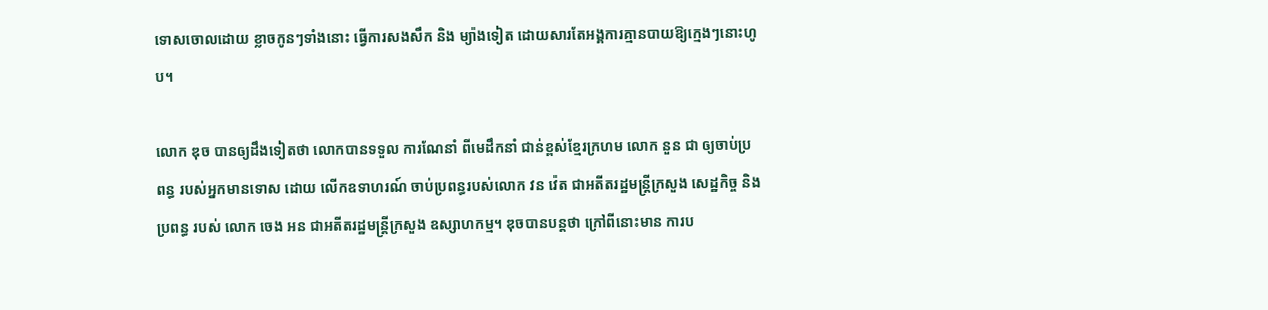ទោសចោលដោយ ខ្លាចកូនៗទាំងនោះ ធ្វើការសងសឹក និង ម្យ៉ាងទៀត ដោយសារតែអង្គការគ្មានបាយឱ្យក្មេងៗនោះហូប។

លោក ឌុច បានឲ្យដឹងទៀតថា លោកបានទទួល ការណែនាំ ពីមេដឹកនាំ ជាន់ខ្ពស់ខ្មែរក្រហម លោក នួន ជា ឲ្យចាប់ប្រពន្ធ របស់អ្នកមានទោស ដោយ លើកឧទាហរណ៍ ចាប់ប្រពន្ធរបស់លោក វន វ៉េត ជាអតីតរដ្ឋមន្រ្តីក្រសួង សេដ្ឋកិច្ច និង ប្រពន្ធ របស់ លោក ចេង អន ជាអតីតរដ្ឋមន្ត្រីក្រសួង ឧស្សាហកម្ម។ ឌុចបានបន្តថា ក្រៅពីនោះមាន ការប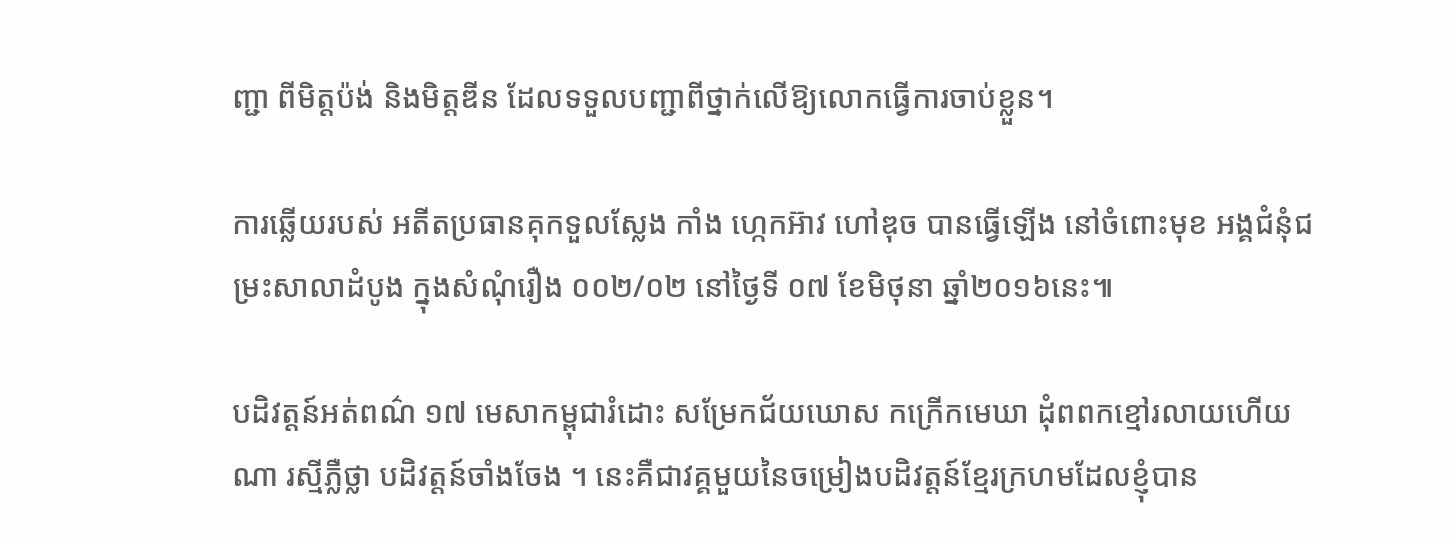ញ្ជា ពីមិត្តប៉ង់ និងមិត្តឌីន ដែលទទួលបញ្ជាពីថ្នាក់លើឱ្យលោកធ្វើការចាប់ខ្លួន។

ការឆ្លើយរបស់ អតីតប្រធានគុកទួលស្លែង កាំង ហ្កេកអ៊ាវ ហៅឌុច បានធ្វើឡើង នៅចំពោះមុខ អង្គជំនុំជម្រះសាលាដំបូង ក្នុងសំណុំរឿង ០០២/០២ នៅថ្ងៃទី ០៧ ខែមិថុនា ឆ្នាំ២០១៦នេះ៕

បដិវត្តន៍អត់ពណ៌ ១៧ មេសាកម្ពុជារំដោះ សម្រែកជ័យឃោស កក្រើកមេឃា ដុំពពកខ្មៅរលាយហើយណា រស្មីភ្លឺថ្លា បដិវត្តន៍ចាំងចែង ។ នេះគឺជាវគ្គមួយនៃចម្រៀងបដិវត្តន៍ខ្មែរក្រហមដែលខ្ញុំបាន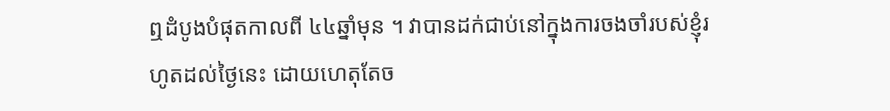ឮដំបូងបំផុតកាលពី ៤៤ឆ្នាំមុន ។ វាបានដក់ជាប់នៅក្នុងការចងចាំរបស់ខ្ញុំរហូតដល់ថ្ងៃនេះ ដោយហេតុតែច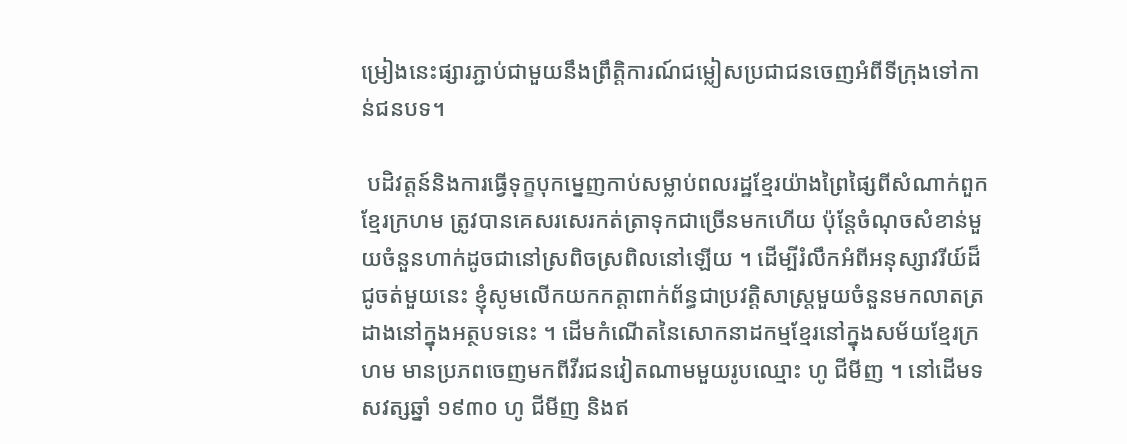ម្រៀងនេះផ្សារភ្ជាប់ជាមួយនឹងព្រឹត្តិការណ៍ជម្លៀសប្រជាជនចេញអំពីទីក្រុងទៅកាន់ជនបទ។

 បដិវត្តន៍និងការធ្វើទុក្ខបុកម្នេញកាប់សម្លាប់ពលរដ្ឋខ្មែរយ៉ាងព្រៃផ្សៃពីសំណាក់ពួកខ្មែរក្រហម ត្រូវបានគេសរសេរកត់ត្រាទុកជាច្រើនមកហើយ ប៉ុន្តែចំណុចសំខាន់មួយចំនួនហាក់ដូចជានៅស្រពិចស្រពិលនៅឡើយ ។ ដើម្បីរំលឹកអំពីអនុស្សាវរីយ៍ដ៏ជូចត់មួយនេះ ខ្ញុំសូមលើកយកកត្តាពាក់ព័ន្ធជាប្រវត្តិសាស្ត្រមួយចំនួនមកលាតត្រដាងនៅក្នុងអត្ថបទនេះ ។ ដើមកំណើតនៃសោកនាដកម្មខ្មែរនៅក្នុងសម័យខ្មែរក្រហម មានប្រភពចេញមកពីវីរជនវៀតណាមមួយរូបឈ្មោះ ហូ ជីមីញ ។ នៅដើមទសវត្សឆ្នាំ ១៩៣០ ហូ ជីមីញ និងឥ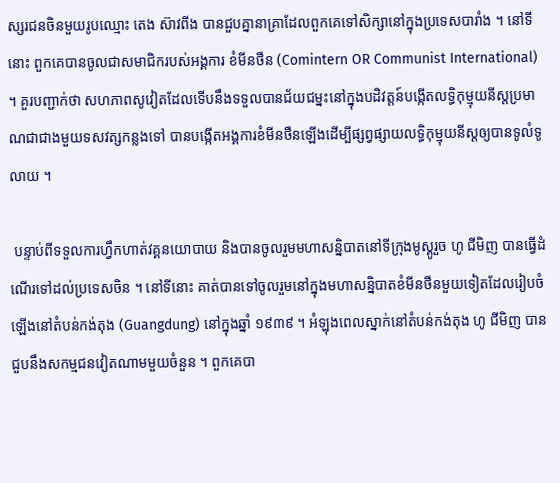ស្សរជនចិនមួយរូបឈ្មោះ តេង ស៊ាវពីង បានជួបគ្នានាគ្រាដែលពួកគេទៅសិក្សានៅក្នុងប្រទេសបារាំង ។ នៅទីនោះ ពួកគេបានចូលជាសមាជិករបស់អង្គការ ខំមីនថឺន (Comintern OR Communist International) ។ គួរបញ្ជាក់ថា សហភាពសូវៀតដែលទើបនឹងទទួលបានជ័យជម្នះនៅក្នុងបដិវត្តន៍បង្កើតលទ្ធិកុម្មុយនីស្តប្រមាណជាជាងមួយទសវត្សកន្លងទៅ បានបង្កើតអង្គការខំមីនថឺនឡើងដើម្បីផ្សព្វផ្សាយលទ្ធិកុម្មុយនីស្តឲ្យបានទូលំទូលាយ ។

 បន្ទាប់ពីទទួលការហ្វឹកហាត់វគ្គនយោបាយ និងបានចូលរួមមហាសន្និបាតនៅទីក្រុងមូស្គូរួច ហូ ជីមិញ បានធ្វើដំណើរទៅដល់ប្រទេសចិន ។ នៅទីនោះ គាត់បានទៅចូលរួមនៅក្នុងមហាសន្និបាតខំមីនថឺនមួយទៀតដែលរៀបចំឡើងនៅតំបន់កង់តុង (Guangdung) នៅក្នុងឆ្នាំ ១៩៣៩ ។ អំឡុងពេលស្នាក់នៅតំបន់កង់តុង ហូ ជីមិញ បានជួបនឹងសកម្មជនវៀតណាមមួយចំនួន ។ ពួកគេបា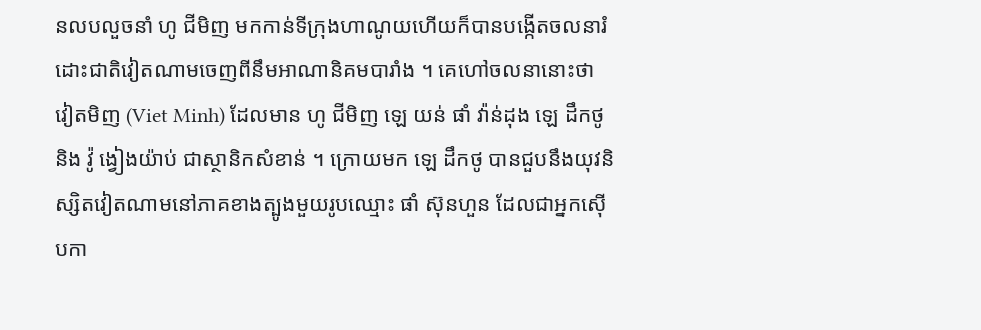នលបលួចនាំ ហូ ជីមិញ មកកាន់ទីក្រុងហាណូយហើយក៏បានបង្កើតចលនារំដោះជាតិវៀតណាមចេញពីនឹមអាណានិគមបារាំង ។ គេហៅចលនានោះថា វៀតមិញ (Viet Minh) ដែលមាន ហូ ជីមិញ ឡេ យន់ ផាំ វ៉ាន់ដុង ឡេ ដឹកថូ និង វ៉ូ ង្វៀងយ៉ាប់ ជាស្ថានិកសំខាន់ ។ ក្រោយមក ឡេ ដឹកថូ បានជួបនឹងយុវនិស្សិតវៀតណាមនៅភាគខាងត្បូងមួយរូបឈ្មោះ ផាំ ស៊ុនហួន ដែលជាអ្នកស៊ើបកា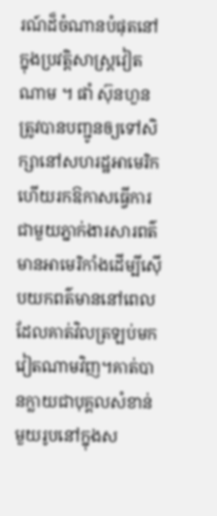រណ៍ដ៏ចំណានបំផុតនៅក្នុងប្រវត្តិសាស្ត្រវៀតណាម ។ ផាំ ស៊ុនហួន ត្រូវបានបញ្ជូនឲ្យទៅសិក្សានៅសហរដ្ឋអាមេរិកហើយរកឱកាសធ្វើការជាមួយភ្នាក់ងារសារពត៌មានអាមេរិកាំងដើម្បីស៊ើបយកពត៌មាននៅពេលដែលគាត់វិលត្រឡប់មកវៀតណាមវិញ។គាត់បានក្លាយជាបុគ្គលសំខាន់មួយរូបនៅក្នុងស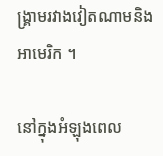ង្គ្រាមរវាងវៀតណាមនិងអាមេរិក ។

នៅក្នុងអំឡុងពេល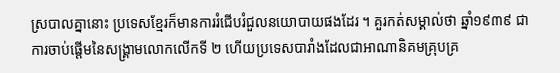ស្របាលគ្នានោះ ប្រទេសខ្មែរក៏មានការរំជើបរំជួលនយោបាយផងដែរ ។ គួរកត់សម្គាល់ថា ឆ្នាំ១៩៣៩ ជាការចាប់ផ្តើមនៃសង្គ្រាមលោកលើកទី ២ ហើយប្រទេសបារាំងដែលជាអាណានិគមគ្រុបគ្រ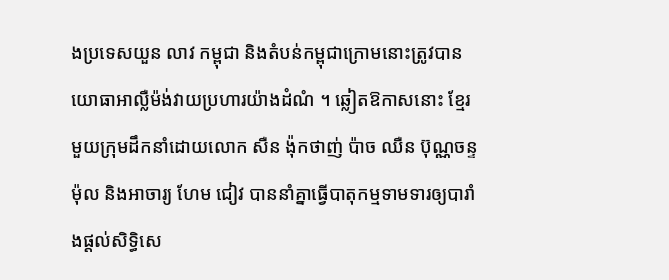ងប្រទេសយួន លាវ កម្ពុជា និងតំបន់កម្ពុជាក្រោមនោះត្រូវបានយោធាអាល្លឺម៉ង់វាយប្រហារយ៉ាងដំណំ ។ ឆ្លៀតឱកាសនោះ ខ្មែរមួយក្រុមដឹកនាំដោយលោក សឺន ង៉ុកថាញ់ ប៉ាច ឈឺន ប៊ុណ្ណចន្ទ ម៉ុល និងអាចារ្យ ហែម ជៀវ បាននាំគ្នាធ្វើបាតុកម្មទាមទារឲ្យបារាំងផ្តល់សិទ្ធិសេ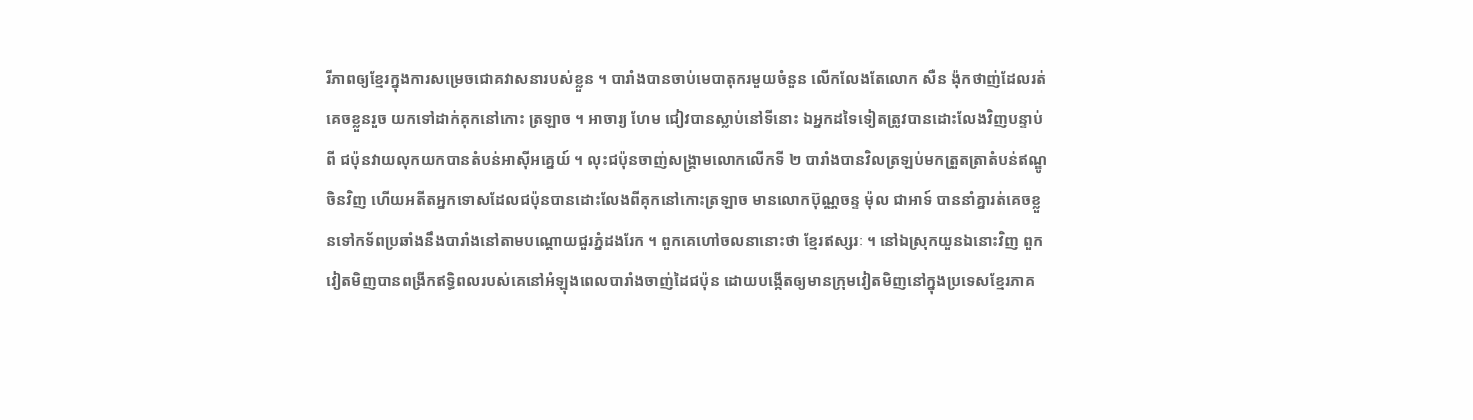រីភាពឲ្យខ្មែរក្នុងការសម្រេចជោគវាសនារបស់ខ្លួន ។ បារាំងបានចាប់មេបាតុករមួយចំនួន លើកលែងតែលោក សឺន ង៉ុកថាញ់ដែលរត់គេចខ្លួនរួច យកទៅដាក់គុកនៅកោះ ត្រឡាច ។ អាចារ្យ ហែម ជៀវបានស្លាប់នៅទីនោះ ឯអ្នកដទៃទៀតត្រូវបានដោះលែងវិញបន្ទាប់ពី ជប៉ុនវាយលុកយកបានតំបន់អាសុីអគ្នេយ៍ ។ លុះជប៉ុនចាញ់សង្គ្រាមលោកលើកទី ២ បារាំងបានវិលត្រឡប់មកត្រួតត្រាតំបន់ឥណ្ឌូចិនវិញ ហើយអតីតអ្នកទោសដែលជប៉ុនបានដោះលែងពីគុកនៅកោះត្រឡាច មានលោកប៊ុណ្ណចន្ទ ម៉ុល ជាអាទ៍ បាននាំគ្នារត់គេចខ្លួនទៅកទ័ពប្រឆាំងនឹងបារាំងនៅតាមបណ្តោយជួរភ្នំដងរែក ។ ពួកគេហៅចលនានោះថា ខ្មែរឥស្សរៈ ។ នៅឯស្រុកយួនឯនោះវិញ ពួកវៀតមិញបានពង្រីកឥទ្ធិពលរបស់គេនៅអំឡុងពេលបារាំងចាញ់ដៃជប៉ុន ដោយបង្កើតឲ្យមានក្រុមវៀតមិញនៅក្នុងប្រទេសខ្មែរភាគ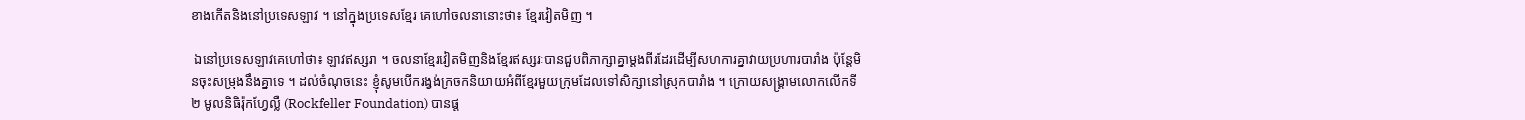ខាងកើតនិងនៅប្រទេសឡាវ ។ នៅក្នុងប្រទេសខ្មែរ គេហៅចលនានោះថា៖ ខ្មែរវៀតមិញ ។

 ឯនៅប្រទេសឡាវគេហៅថា៖ ឡាវឥស្សរា ។ ចលនាខ្មែរវៀតមិញនិងខ្មែរឥស្សរៈបានជួបពិភាក្សាគ្នាម្តងពីរដែរដើម្បីសហការគ្នាវាយប្រហារបារាំង ប៉ុន្តែមិនចុះសម្រុងនឹងគ្នាទេ ។ ដល់ចំណុចនេះ ខ្ញុំសូមបើករង្វង់ក្រចកនិយាយអំពីខ្មែរមួយក្រុមដែលទៅសិក្សានៅស្រុកបារាំង ។ ក្រោយសង្គ្រាមលោកលើកទី ២ មូលនិធិរ៉ុកហ្វែល្លឺ (Rockfeller Foundation) បានផ្ត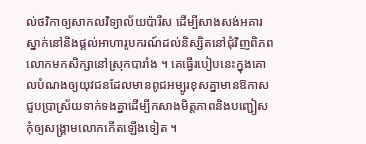ល់ថវិកាឲ្យសាកលវិទ្យាល័យប៉ារីស ដើម្បីសាងសង់អគារស្នាក់នៅនិងផ្តល់អាហារូបករណ៍ដល់និស្សិតនៅជុំវិញពិភពលោកមកសិក្សានៅស្រុកបារាំង ។ គេធ្វើរបៀបនេះក្នុងគោលបំណងឲ្យយុវជនដែលមានពូជអម្បូរខុសគ្នាមានឱកាសជួបប្រាស្រ័យទាក់ទងគ្នាដើម្បីកសាងមិត្តភាពនិងបញ្ជៀសកុំឲ្យសង្គ្រាមលោកកើតឡើងទៀត ។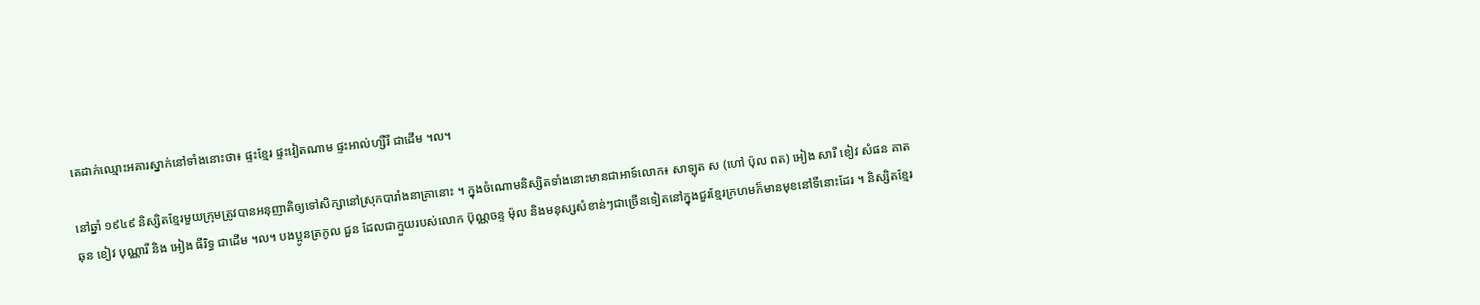គេដាក់ឈ្មោះអគារស្នាក់នៅទាំងនោះថា៖ ផ្ទះខ្មែរ ផ្ទះវៀតណាម ផ្ទះអាល់ហ្សឺរី ជាដើម ។ល។

នៅឆ្នាំ ១៩៤៩ និស្សិតខ្មែរមួយក្រុមត្រូវបានអនុញាតិឲ្យទៅសិក្សានៅស្រុកបារាំងនាគ្រានោះ ។ ក្នុងចំណោមនិស្សិតទាំងនោះមានជាអាទ៍លោក៖ សាឡុត ស (ហៅ ប៉ុល ពត) អៀង សារី ខៀវ សំផន គាត ឆុន ខៀវ បុណ្ណារី និង អៀង ធីរិទ្ធ ជាដើម ។ល។ បងប្អូនត្រកូល ជួន ដែលជាក្មួយរបស់លោក ប៊ុណ្ណចន្ទ ម៉ុល និងមនុស្សសំខាន់ៗជាច្រើនទៀតនៅក្នុងជួរខ្មែរក្រហមក៏មានមុខនៅទីនោះដែរ ។ និស្សិតខ្មែរ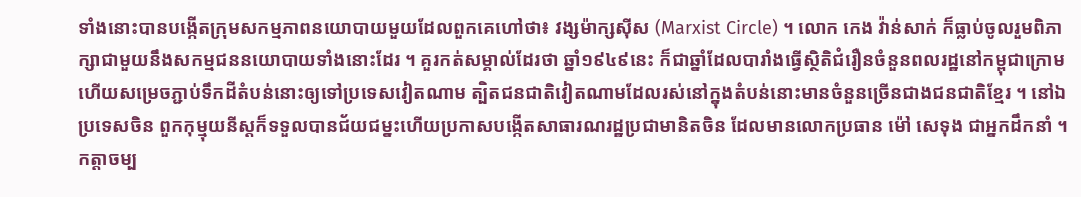ទាំងនោះបានបង្កើតក្រុមសកម្មភាពនយោបាយមួយដែលពួកគេហៅថា៖ វង្សម៉ាក្សសុីស (Marxist Circle) ។ លោក កេង វ៉ាន់សាក់ ក៏ធ្លាប់ចូលរួមពិភាក្សាជាមួយនឹងសកម្មជននយោបាយទាំងនោះដែរ ។ គួរកត់សម្គាល់ដែរថា ឆ្នាំ១៩៤៩នេះ ក៏ជាឆ្នាំដែលបារាំងធ្វើស្ថិតិជំរឿនចំនួនពលរដ្ឋនៅកម្ពុជាក្រោមហើយសម្រេចភ្ជាប់ទឹកដីតំបន់នោះឲ្យទៅប្រទេសវៀតណាម ត្បិតជនជាតិវៀតណាមដែលរស់នៅក្នុងតំបន់នោះមានចំនួនច្រើនជាងជនជាតិខ្មែរ ។ នៅឯប្រទេសចិន ពួកកុម្មុយនីស្តក៏ទទួលបានជ័យជម្នះហើយប្រកាសបង្កើតសាធារណរដ្ឋប្រជាមានិតចិន ដែលមានលោកប្រធាន ម៉ៅ សេទុង ជាអ្នកដឹកនាំ ។ កត្តាចម្ប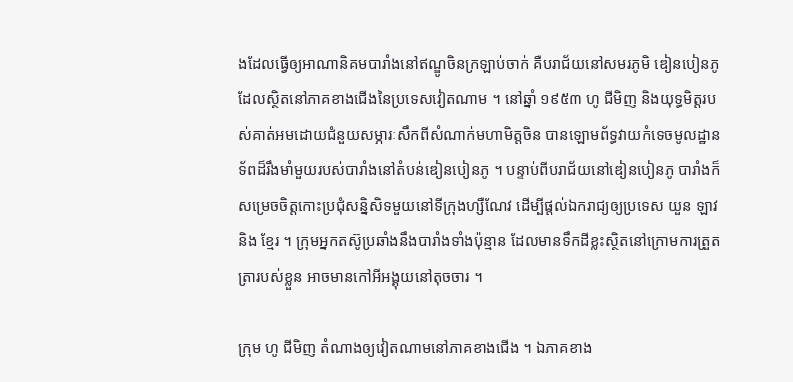ងដែលធ្វើឲ្យអាណានិគមបារាំងនៅឥណ្ឌូចិនក្រឡាប់ចាក់ គឺបរាជ័យនៅសមរភូមិ ឌៀនបៀនភូ ដែលស្ថិតនៅភាគខាងជើងនៃប្រទេសវៀតណាម ។ នៅឆ្នាំ ១៩៥៣ ហូ ជីមិញ និងយុទ្ធមិត្តរបស់គាត់អមដោយជំនួយសម្ភារៈសឹកពីសំណាក់មហាមិត្តចិន បានឡោមព័ទ្ធវាយកំទេចមូលដ្ឋានទ័ពដ៏រឹងមាំមួយរបស់បារាំងនៅតំបន់ឌៀនបៀនភូ ។ បន្ទាប់ពីបរាជ័យនៅឌៀនបៀនភូ បារាំងក៏សម្រេចចិត្តកោះប្រជុំសន្និសិទមួយនៅទីក្រុងហ្សឺណែវ ដើម្បីផ្តល់ឯករាជ្យឲ្យប្រទេស យួន ឡាវ និង ខ្មែរ ។ ក្រុមអ្នកតស៊ូប្រឆាំងនឹងបារាំងទាំងប៉ុន្មាន ដែលមានទឹកដីខ្លះស្ថិតនៅក្រោមការត្រួតត្រារបស់ខ្លួន អាចមានកៅអីអង្គុយនៅតុចចារ ។

ក្រុម ហូ ជីមិញ តំណាងឲ្យវៀតណាមនៅភាគខាងជើង ។ ឯភាគខាង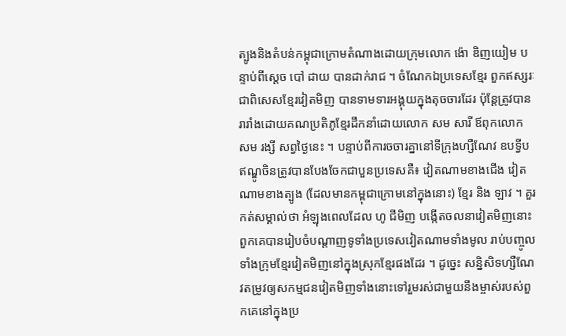ត្បូងនិងតំបន់កម្ពុជាក្រោមតំណាងដោយក្រុមលោក ង៉ោ ឌិញយៀម បន្ទាប់ពីស្តេច បៅ ដាយ បានដាក់រាជ ។ ចំណែកឯប្រទេសខ្មែរ ពួកឥស្សរៈ ជាពិសេសខ្មែរវៀតមិញ បានទាមទារអង្គុយក្នុងតុចចារដែរ ប៉ុន្តែត្រូវបានរារាំងដោយគណប្រតិភូខ្មែរដឹកនាំដោយលោក សម សារី ឪពុកលោក សម រង្សី សព្វថ្ងៃនេះ ។ បន្ទាប់ពីការចចារគ្នានៅទីក្រុងហ្សឺណែវ ឧបទ្វីបឥណ្ឌូចិនត្រូវបានបែងចែកជាបួនប្រទេសគឺ៖ វៀតណាមខាងជើង វៀតណាមខាងត្បូង (ដែលមានកម្ពុជាក្រោមនៅក្នុងនោះ) ខ្មែរ និង ឡាវ ។ គួរកត់សម្គាល់ថា អំឡុងពេលដែល ហូ ជីមិញ បង្កើតចលនាវៀតមិញនោះ ពួកគេបានរៀបចំបណ្តាញទូទាំងប្រទេសវៀតណាមទាំងមូល រាប់បញ្ចូលទាំងក្រុមខ្មែរវៀតមិញនៅក្នុងស្រុកខ្មែរផងដែរ ។ ដូច្នេះ សន្និសិទហ្សឺណែវតម្រូវឲ្យសកម្មជនវៀតមិញទាំងនោះទៅរួមរស់ជាមួយនឹងម្ចាស់របស់ពួកគេនៅក្នុងប្រ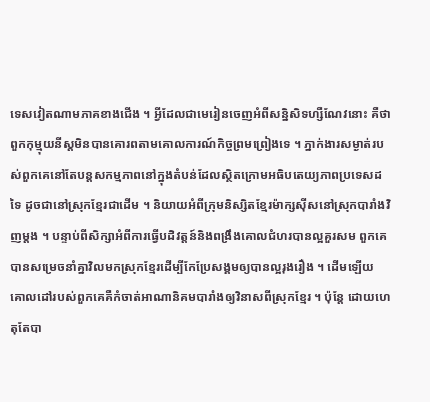ទេសវៀតណាមភាគខាងជើង ។ អ្វីដែលជាមេរៀនចេញអំពីសន្និសិទហ្សឺណែវនោះ គឺថាពួកកុម្មុយនីស្តមិនបានគោរពតាមគោលការណ៍កិច្ចព្រមព្រៀងទេ ។ ភ្នាក់ងារសម្ងាត់របស់ពួកគេនៅតែបន្តសកម្មភាពនៅក្នុងតំបន់ដែលស្ថិតក្រោមអធិបតេយ្យភាពប្រទេសដទៃ ដូចជានៅស្រុកខ្មែរជាដើម ។ និយាយអំពីក្រុមនិស្សិតខ្មែរម៉ាក្សសុីសនៅស្រុកបារាំងវិញម្តង ។ បន្ទាប់ពីសិក្សាអំពីការធ្វើបដិវត្តន៍និងពង្រឹងគោលជំហរបានល្អគួរសម ពួកគេបានសម្រេចនាំគ្នាវិលមកស្រុកខ្មែរដើម្បីកែប្រែសង្គមឲ្យបានល្អរុងរឿង ។ ដើមឡើយ គោលដៅរបស់ពួកគេគឺកំចាត់អាណានិគមបារាំងឲ្យវិនាសពីស្រុកខ្មែរ ។ ប៉ុន្តែ ដោយហេតុតែបា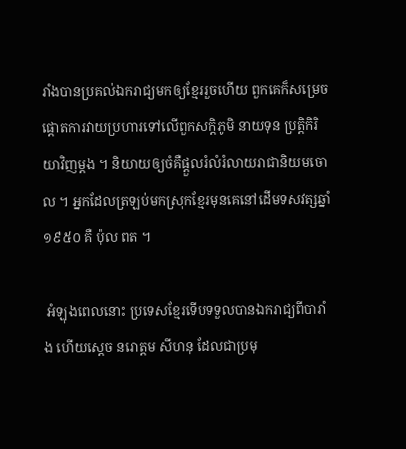រាំងបានប្រគល់ឯករាជ្យមកឲ្យខ្មែររួចហើយ ពួកគេក៏សម្រេចផ្តោតការវាយប្រហារទៅលើពួកសក្តិភូមិ នាយទុន ប្រត្តិកិរិយាវិញម្តង ។ និយាយឲ្យចំគឺផ្តួលរំលំរំលាយរាជានិយមចោល ។ អ្នកដែលត្រឡប់មកស្រុកខ្មែរមុនគេនៅដើមទសវត្សឆ្នាំ ១៩៥០ គឺ ប៉ុល ពត ។

 អំឡុងពេលនោះ ប្រទេសខ្មែរទើបទទួលបានឯករាជ្យពីបារាំង ហើយស្តេច នរោត្តម សីហនុ ដែលជាប្រមុ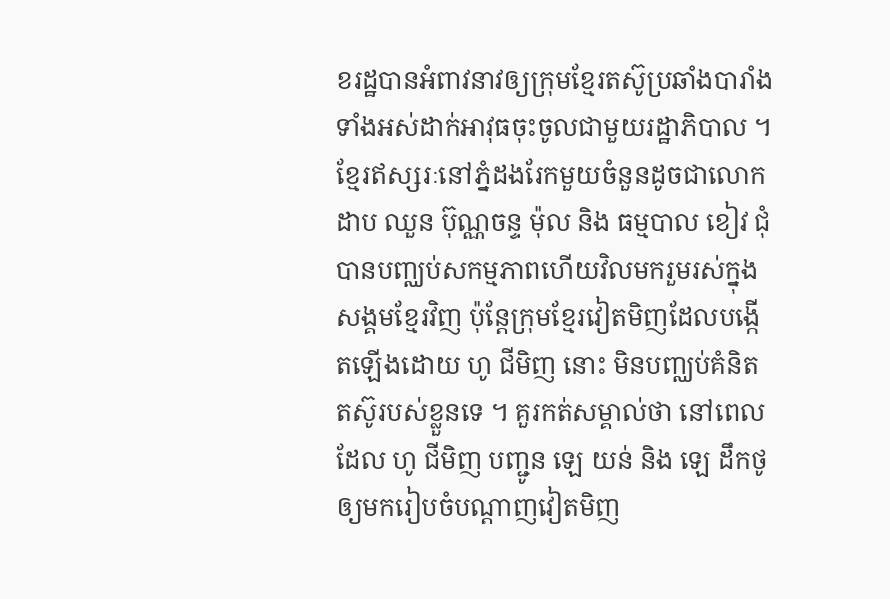ខរដ្ឋបានអំពាវនាវឲ្យក្រុមខ្មែរតស៊ូប្រឆាំងបារាំងទាំងអស់ដាក់អាវុធចុះចូលជាមួយរដ្ឋាភិបាល ។ ខ្មែរឥស្សរៈនៅភ្នំដងរែកមួយចំនួនដូចជាលោក ដាប ឈួន ប៊ុណ្ណចន្ទ ម៉ុល និង ធម្មបាល ខៀវ ជុំ បានបញ្ឈប់សកម្មភាពហើយវិលមករួមរស់ក្នុងសង្គមខ្មែរវិញ ប៉ុន្តែក្រុមខ្មែរវៀតមិញដែលបង្កើតឡើងដោយ ហូ ជីមិញ នោះ មិនបញ្ឈប់គំនិតតស៊ូរបស់ខ្លួនទេ ។ គួរកត់សម្គាល់ថា នៅពេលដែល ហូ ជីមិញ បញ្ជូន ឡេ យន់ និង ឡេ ដឹកថូ ឲ្យមករៀបចំបណ្តាញវៀតមិញ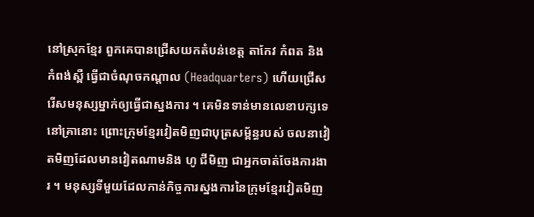នៅស្រុកខ្មែរ ពួកគេបានជ្រើសយកតំបន់ខេត្ត តាកែវ កំពត និង កំពង់ស្ពឺ ធ្វើជាចំណុចកណ្តាល (Headquarters) ហើយជ្រើសរើសមនុស្សម្នាក់ឲ្យធ្វើជាស្នងការ ។ គេមិនទាន់មានលេខាបក្សទេនៅគ្រានោះ ព្រោះក្រុមខ្មែរវៀតមិញជាបុត្រសម្ព័ន្ធរបស់ ចលនាវៀតមិញដែលមានវៀតណាមនិង ហូ ជីមិញ ជាអ្នកចាត់ចែងការងារ ។ មនុស្សទីមួយដែលកាន់កិច្ចការស្នងការនៃក្រុមខ្មែរវៀតមិញ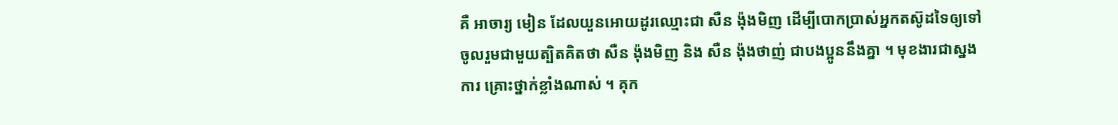គឺ អាចារ្យ មៀន ដែលយួនអោយដូរឈ្មោះជា សឺន ង៉ុងមិញ ដើម្បីបោកប្រាស់អ្នកតស៊ូដទៃឲ្យទៅចូលរួមជាមួយត្បិតគិតថា សឺន ង៉ុងមិញ និង សឺន ង៉ុងថាញ់ ជាបងប្អូននឹងគ្នា ។ មុខងារជាស្នងការ គ្រោះថ្នាក់ខ្លាំងណាស់ ។ គុក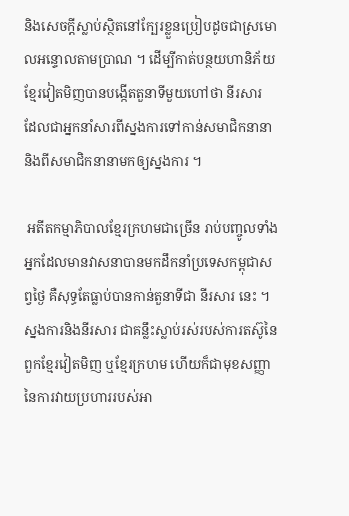និងសេចក្តីស្លាប់ស្ថិតនៅក្បែរខ្លួនប្រៀបដូចជាស្រមោលអន្ទោលតាមប្រាណ ។ ដើម្បីកាត់បន្ថយហានិភ័យ ខ្មែរវៀតមិញបានបង្កើតតួនាទីមួយហៅថា នីរសារ ដែលជាអ្នកនាំសារពីស្នងការទៅកាន់សមាជិកនានា និងពីសមាជិកនានាមកឲ្យស្នងការ ។

 អតីតកម្មាភិបាលខ្មែរក្រហមជាច្រើន រាប់បញ្ចូលទាំងអ្នកដែលមានវាសនាបានមកដឹកនាំប្រទេសកម្ពុជាសព្វថ្ងៃ គឺសុទ្ធតែធ្លាប់បានកាន់តួនាទីជា នីរសារ នេះ ។ ស្នងការនិងនីរសារ ជាគន្លឹះស្លាប់រស់របស់ការតស៊ូនៃពួកខ្មែរវៀតមិញ ឬខ្មែរក្រហម ហើយក៏ជាមុខសញ្ញានៃការវាយប្រហាររបស់អា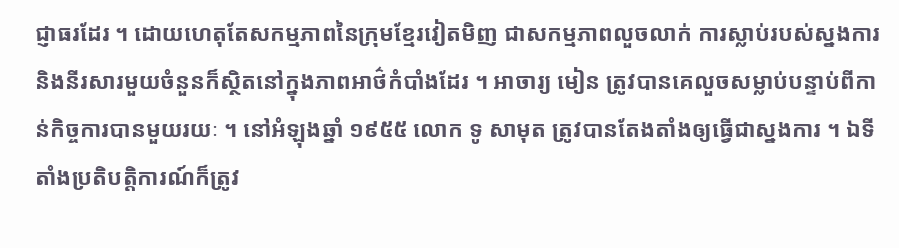ជ្ញាធរដែរ ។ ដោយហេតុតែសកម្មភាពនៃក្រុមខ្មែរវៀតមិញ ជាសកម្មភាពលួចលាក់ ការស្លាប់របស់ស្នងការនិងនីរសារមួយចំនួនក៏ស្ថិតនៅក្នុងភាពអាថ៌កំបាំងដែរ ។ អាចារ្យ មៀន ត្រូវបានគេលួចសម្លាប់បន្ទាប់ពីកាន់កិច្ចការបានមួយរយៈ ។ នៅអំឡុងឆ្នាំ ១៩៥៥ លោក ទូ សាមុត ត្រូវបានតែងតាំងឲ្យធ្វើជាស្នងការ ។ ឯទីតាំងប្រតិបត្តិការណ៍ក៏ត្រូវ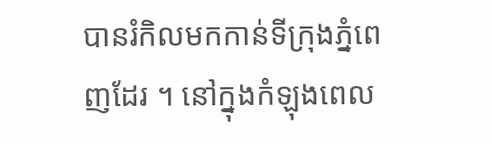បានរំកិលមកកាន់ទីក្រុងភ្នំពេញដែរ ។ នៅក្នុងកំឡុងពេល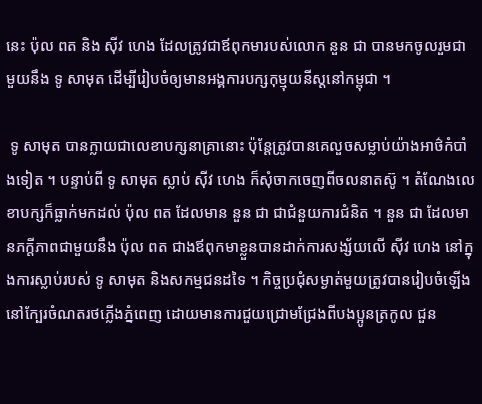នេះ ប៉ុល ពត និង សុីវ ហេង ដែលត្រូវជាឪពុកមារបស់លោក នួន ជា បានមកចូលរួមជាមួយនឹង ទូ សាមុត ដើម្បីរៀបចំឲ្យមានអង្គការបក្សកុម្មុយនីស្តនៅកម្ពុជា ។

 ទូ សាមុត បានក្លាយជាលេខាបក្សនាគ្រានោះ ប៉ុន្តែត្រូវបានគេលួចសម្លាប់យ៉ាងអាថ៌កំបាំងទៀត ។ បន្ទាប់ពី ទូ សាមុត ស្លាប់ សុីវ ហេង ក៏សុំចាកចេញពីចលនាតស៊ូ ។ តំណែងលេខាបក្សក៏ធ្លាក់មកដល់ ប៉ុល ពត ដែលមាន នួន ជា ជាជំនួយការជំនិត ។ នួន ជា ដែលមានភក្តីភាពជាមួយនឹង ប៉ុល ពត ជាងឪពុកមាខ្លួនបានដាក់ការសង្ស័យលើ សុីវ ហេង នៅក្នុងការស្លាប់របស់ ទូ សាមុត និងសកម្មជនដទៃ ។ កិច្ចប្រជុំសម្ងាត់មួយត្រូវបានរៀបចំឡើងនៅក្បែរចំណតរថភ្លើងភ្នំពេញ ដោយមានការជួយជ្រោមជ្រែងពីបងប្អូនត្រកូល ជួន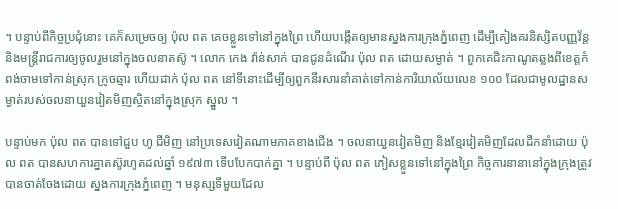។ បន្ទាប់ពីកិច្ចប្រជុំនោះ គេក៏សម្រេចឲ្យ ប៉ុល ពត គេចខ្លួនទៅនៅក្នុងព្រៃ ហើយបង្កើតឲ្យមានស្នងការក្រុងភ្នំពេញ ដើម្បីគៀងគរនិស្សិតបញ្ញវ័ន្ត និងមន្ត្រីរាជការឲ្យចូលរួមនៅក្នុងចលនាតស៊ូ ។ លោក កេង វ៉ាន់សាក់ បានជូនដំណើរ ប៉ុល ពត ដោយសម្ងាត់ ។ ពួកគេជិះកាណូតឆ្លងពីខេត្តកំពង់ចាមទៅកាន់ស្រុក ក្រូចឆ្មារ ហើយដាក់ ប៉ុល ពត នៅទីនោះដើម្បីឲ្យពួកនីរសារនាំគាត់ទៅកាន់ការិយាល័យលេខ ១០០ ដែលជាមូលដ្ឋានសម្ងាត់របស់ចលនាយួនវៀតមិញស្ថិតនៅក្នុងស្រុក ស្នួល ។

បន្ទាប់មក ប៉ុល ពត បានទៅជួប ហូ ជីមិញ នៅប្រទេសវៀតណាមភាគខាងជើង ។ ចលនាយួនវៀតមិញ និងខ្មែរវៀតមិញដែលដឹកនាំដោយ ប៉ុល ពត បានសហការគ្នាតស៊ូរហូតដល់ឆ្នាំ ១៩៧៣ ទើបបែកបាក់គ្នា ។ បន្ទាប់ពី ប៉ុល ពត ភៀសខ្លួនទៅនៅក្នុងព្រៃ កិច្ចការនានានៅក្នុងក្រុងត្រូវបានចាត់ចែងដោយ ស្នងការក្រុងភ្នំពេញ ។ មនុស្សទីមួយដែល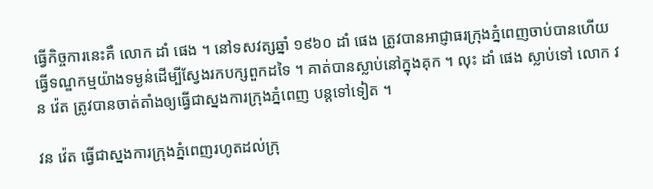ធ្វើកិច្ចការនេះគឺ លោក ដាំ ផេង ។ នៅទសវត្សឆ្នាំ ១៩៦០ ដាំ ផេង ត្រូវបានអាជ្ញាធរក្រុងភ្នំពេញចាប់បានហើយធ្វើទណ្ឌកម្មយ៉ាងទម្ងន់ដើម្បីស្វែងរកបក្សពួកដទៃ ។ គាត់បានស្លាប់នៅក្នុងគុក ។ លុះ ដាំ ផេង ស្លាប់ទៅ លោក វន វ៉េត ត្រូវបានចាត់តាំងឲ្យធ្វើជាស្នងការក្រុងភ្នំពេញ បន្តទៅទៀត ។

វន វ៉េត ធ្វើជាស្នងការក្រុងភ្នំពេញរហូតដល់ក្រុ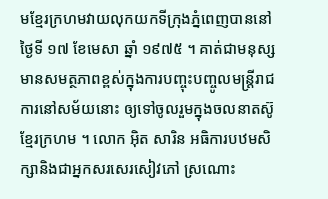មខ្មែរក្រហមវាយលុកយកទីក្រុងភ្នំពេញបាននៅថ្ងៃទី ១៧ ខែមេសា ឆ្នាំ ១៩៧៥ ។ គាត់ជាមនុស្សមានសមត្ថភាពខ្ពស់ក្នុងការបញ្ចុះបញ្ចូលមន្ត្រីរាជការនៅសម័យនោះ ឲ្យទៅចូលរួមក្នុងចលនាតស៊ូខ្មែរក្រហម ។ លោក អុិត សារិន អធិការបឋមសិក្សានិងជាអ្នកសរសេរសៀវភៅ ស្រណោះ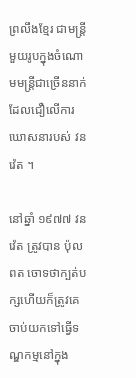ព្រលឹងខ្មែរ ជាមន្ត្រីមួយរូបក្នុងចំណោមមន្ត្រីជាច្រើននាក់ដែលជឿលើការឃោសនារបស់ វន វ៉េត ។

នៅឆ្នាំ ១៩៧៧ វន វ៉េត ត្រូវបាន ប៉ុល ពត ចោទថាក្បត់បក្សហើយក៏ត្រូវគេចាប់យកទៅធ្វើទណ្ឌកម្មនៅក្នុង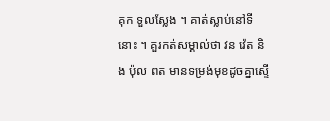គុក ទួលស្លែង ។ គាត់ស្លាប់នៅទីនោះ ។ គួរកត់សម្គាល់ថា វន វ៉េត និង ប៉ុល ពត មានទម្រង់មុខដូចគ្នាស្ទើ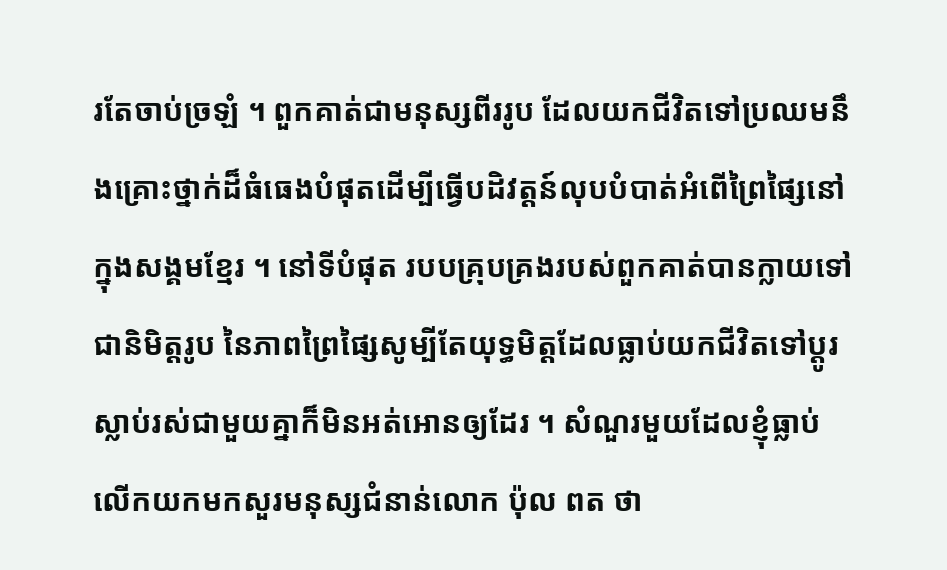រតែចាប់ច្រឡំ ។ ពួកគាត់ជាមនុស្សពីររូប ដែលយកជីវិតទៅប្រឈមនឹងគ្រោះថ្នាក់ដ៏ធំធេងបំផុតដើម្បីធ្វើបដិវត្តន៍លុបបំបាត់អំពើព្រៃផ្សៃនៅក្នុងសង្គមខ្មែរ ។ នៅទីបំផុត របបគ្រុបគ្រងរបស់ពួកគាត់បានក្លាយទៅជានិមិត្តរូប នៃភាពព្រៃផ្សៃសូម្បីតែយុទ្ធមិត្តដែលធ្លាប់យកជីវិតទៅប្តូរស្លាប់រស់ជាមួយគ្នាក៏មិនអត់អោនឲ្យដែរ ។ សំណួរមួយដែលខ្ញុំធ្លាប់លើកយកមកសួរមនុស្សជំនាន់លោក ប៉ុល ពត ថា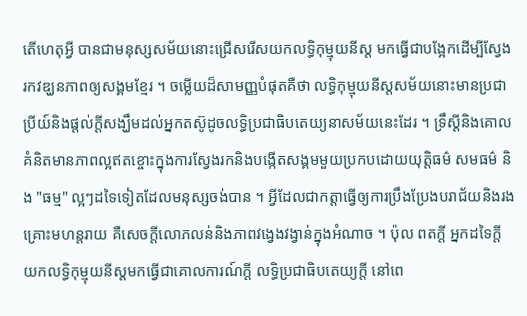តើហេតុអ្វី បានជាមនុស្សសម័យនោះជ្រើសរើសយកលទ្ធិកុម្មុយនីស្ត មកធ្វើជាបង្អែកដើម្បីស្វែងរកវឌ្ឃនភាពឲ្យសង្គមខ្មែរ ។ ចម្លើយដ៏សាមញ្ញបំផុតគឺថា លទ្ធិកុម្មុយនីស្តសម័យនោះមានប្រជាប្រីយ៍និងផ្តល់ក្តីសង្ឃឹមដល់អ្នកតស៊ូដូចលទ្ធិប្រជាធិបតេយ្យនាសម័យនេះដែរ ។ ទ្រឹស្តីនិងគោលគំនិតមានភាពល្អឥតខ្ចោះក្នុងការស្វែងរកនិងបង្កើតសង្គមមួយប្រកបដោយយុត្តិធម៌ សមធម៌ និង "ធម្ម" ល្អៗដទៃទៀតដែលមនុស្សចង់បាន ។ អ្វីដែលជាកត្តាធ្វើឲ្យការប្រឹងប្រែងបរាជ័យនិងរងគ្រោះមហន្តរាយ គឺសេចក្តីលោភលន់និងភាពវង្វេងវង្វាន់ក្នុងអំណាច ។ ប៉ុល ពតក្តី អ្នកដទៃក្តី យកលទ្ធិកុម្មុយនីស្តមកធ្វើជាគោលការណ៍ក្តី លទ្ធិប្រជាធិបតេយ្យក្តី នៅពេ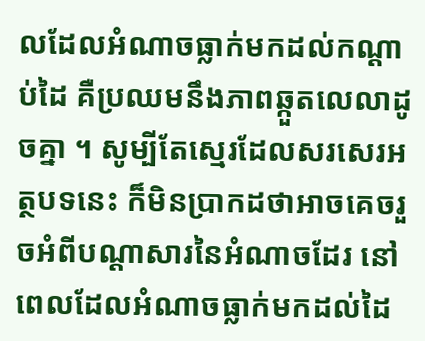លដែលអំណាចធ្លាក់មកដល់កណ្តាប់ដៃ គឺប្រឈមនឹងភាពឆ្កួតលេលាដូចគ្នា ។ សូម្បីតែស្មេរដែលសរសេរអត្ថបទនេះ ក៏មិនប្រាកដថាអាចគេចរួចអំពីបណ្តាសារនៃអំណាចដែរ នៅពេលដែលអំណាចធ្លាក់មកដល់ដៃ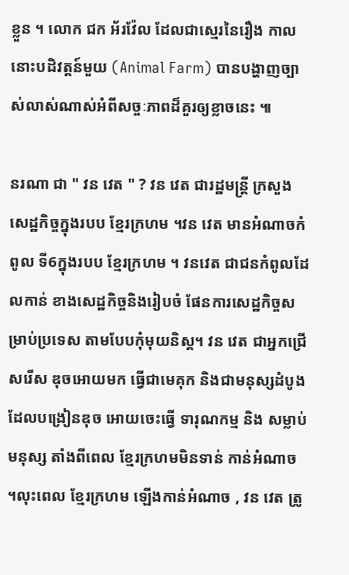ខ្លួន ។ លោក ជក អ័រវ៉ែល ដែលជាស្មេរនៃរឿង កាលនោះបដិវត្តន៍មួយ (Animal Farm) បានបង្ហាញច្បាស់លាស់ណាស់អំពីសច្ចៈភាពដ៏គួរឲ្យខ្លាចនេះ ៕

នរណា ជា " វន វេត " ? វន វេត ជារដ្ឋមន្ត្រី ក្រសួងសេដ្ឋកិច្ចក្នុងរបប ខ្មែរក្រហម ។វន វេត មានអំណាចកំពូល ទី6ក្នុងរបប ខ្មែរក្រហម ។ វនវេត ជាជនកំពូលដែលកាន់ ខាងសេដ្ឋកិច្ចនិងរៀបចំ ផែនការសេដ្ឋកិច្ចសម្រាប់ប្រទេស តាមបែបកុំមុយនិស្ត។ វន វេត ជាអ្នកជ្រើសរើស ឌុចអោយមក ធ្វើជាមេគុក និងជាមនុស្សដំបូងដែលបង្រៀនឌុច អោយចេះធ្វើ ទារុណកម្ម និង សម្លាប់មនុស្ស តាំងពីពេល ខ្មែរក្រហមមិនទាន់ កាន់អំណាច ។លុះពេល ខ្មែរក្រហម ឡើងកាន់អំណាច , វន វេត ត្រូ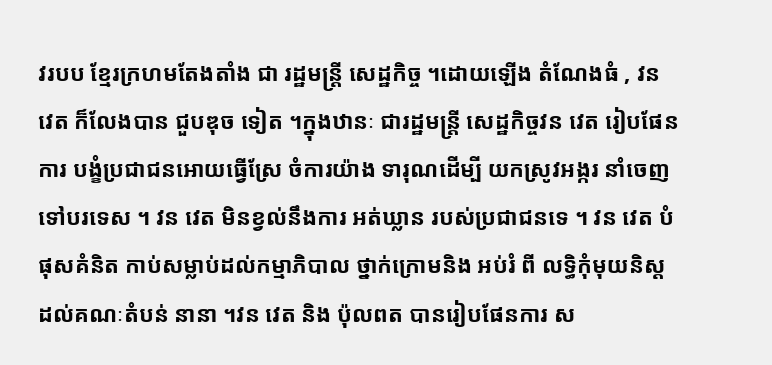វរបប ខ្មែរក្រហមតែងតាំង ជា រដ្ឋមន្ត្រី សេដ្ឋកិច្ច ។ដោយឡើង តំណែងធំ , វន វេត ក៏លែងបាន ជួបឌុច ទៀត ។ក្នុងឋានៈ ជារដ្ឋមន្ត្រី សេដ្ឋកិច្ចវន វេត រៀបផែនការ បង្ខំប្រជាជនអោយធ្វើស្រែ ចំការយ៉ាង ទារុណដើម្បី យកស្រូវអង្ករ នាំចេញទៅបរទេស ។ វន វេត មិនខ្វល់នឹងការ អត់ឃ្លាន របស់ប្រជាជនទេ ។ វន វេត បំផុសគំនិត កាប់សម្លាប់ដល់កម្មាភិបាល ថ្នាក់ក្រោមនិង អប់រំ ពី លទ្ធិកុំមុយនិស្ត ដល់គណៈតំបន់ នានា ។វន វេត និង ប៉ុលពត បានរៀបផែនការ ស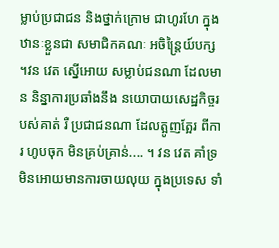ម្លាប់ប្រជាជន និងថ្នាក់ក្រោម ជាហូរហែ ក្នុងឋានៈខ្លួនជា សមាជិកគណៈ អចិន្ត្រៃយ៍បក្ស ។វន វេត ស្នើអោយ សម្លាប់ជនណា ដែលមាន និន្នាការប្រឆាំងនឹង នយោបាយសេដ្ឋកិច្ចរបស់គាត់ រឺ ប្រជាជនណា ដែលត្អូញត្អែរ ពីការ ហូបចុក មិនគ្រប់គ្រាន់.... ។ វន វេត គាំទ្រ មិនអោយមានការចាយលុយ ក្នុងប្រទេស ទាំ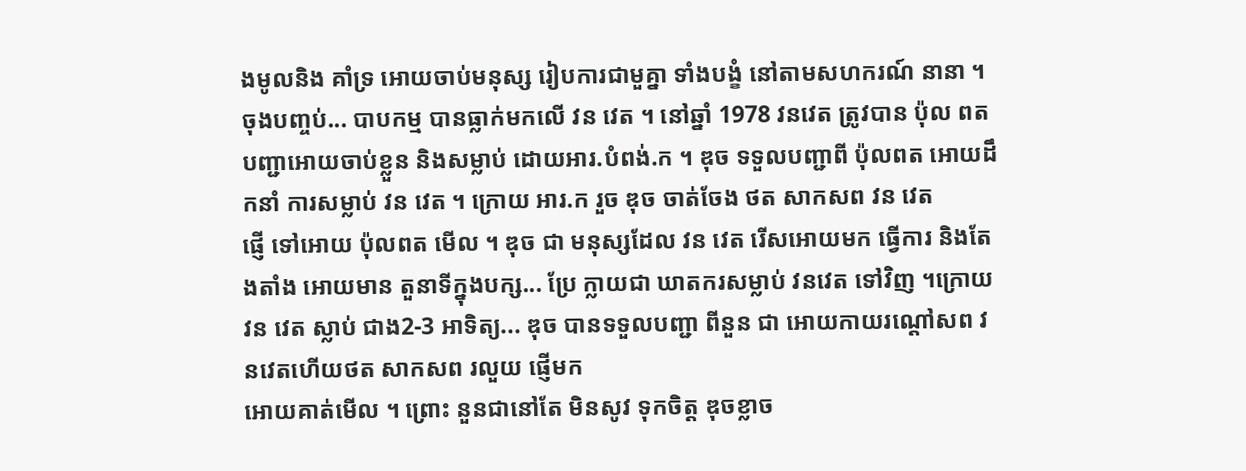ងមូលនិង គាំទ្រ អោយចាប់មនុស្ស រៀបការជាមួគ្នា ទាំងបង្ខំ នៅតាមសហករណ៍ នានា ។ ចុងបញ្ចប់... បាបកម្ម បានធ្លាក់មកលើ វន វេត ។ នៅឆ្នាំ 1978 វនវេត ត្រូវបាន ប៉ុល ពត បញ្ជាអោយចាប់ខ្លួន និងសម្លាប់ ដោយអារ.បំពង់.ក ។ ឌុច ទទួលបញ្ជាពី ប៉ុលពត អោយដឹកនាំ ការសម្លាប់ វន វេត ។ ក្រោយ អារ.ក រួច ឌុច ចាត់ចែង ថត សាកសព វន វេត
ផ្ញើ ទៅអោយ ប៉ុលពត មើល ។ ឌុច ជា មនុស្សដែល វន វេត រើសអោយមក ធ្វើការ និងតែងតាំង អោយមាន តួនាទីក្នុងបក្ស... ប្រែ ក្លាយជា ឃាតករសម្លាប់ វនវេត ទៅវិញ ។ក្រោយ វន វេត ស្លាប់ ជាង2-3 អាទិត្យ... ឌុច បានទទួលបញ្ជា ពីនួន ជា អោយកាយរណ្តៅសព វនវេតហើយថត សាកសព រលួយ ផ្ញើមក
អោយគាត់មើល ។ ព្រោះ នួនជានៅតែ មិនសូវ ទុកចិត្ត ឌុចខ្លាច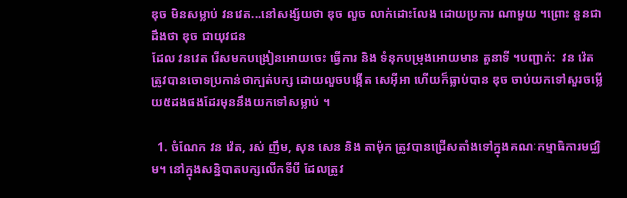ឌុច មិនសម្លាប់ វនវេត...នៅសង្ស័យថា ឌុច លួច លាក់ដោះលែង ដោយប្រការ ណាមួយ ។ព្រោះ នួនជា ដឹងថា ឌុច ជាយុវជន
ដែល វនវេត រើសមកបង្រៀនអោយចេះ ធ្វើការ និង ទំនុកបម្រុងអោយមាន តួនាទី ។បញ្ជាក់:  វន វ៉េត ត្រូវបានចោទប្រកាន់ថាក្បត់បក្ស ដោយលួចបង្កើត សេអ៊ីអា ហើយក៏ធ្លាប់បាន ឌុច ចាប់យកទៅសួរចម្លើយ៥ដងផងដែរមុននឹងយកទៅសម្លាប់ ។

  1. ចំណែក វន វ៉េត, រស់ ញឹម, សុន សេន និង តាម៉ុក ត្រូវបានជ្រើសតាំងទៅក្នុងគណៈកម្មាធិការមជ្ឈិម។ នៅក្នុងសន្និបាតបក្សលើកទីបី ដែលត្រូវ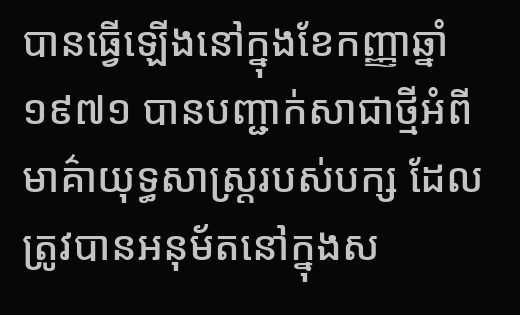បានធ្វើឡើងនៅក្នុងខែកញ្ញាឆ្នាំ ១៩៧១ បានបញ្ជាក់សាជាថ្មីអំពីមាគ៌ាយុទ្ធសាស្ត្ររបស់បក្ស ដែលត្រូវបានអនុម័តនៅក្នុងស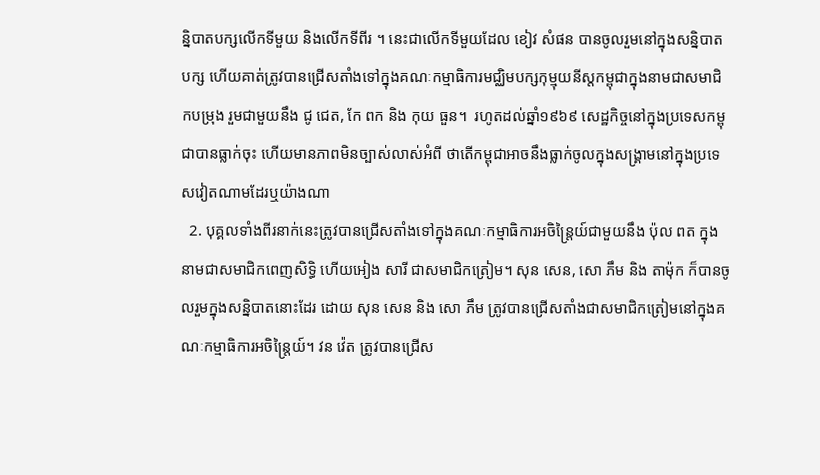ន្និបាតបក្សលើកទីមួយ និងលើកទីពីរ ។ នេះជាលើកទីមួយដែល ខៀវ សំផន បានចូលរួមនៅក្នុងសន្និបាតបក្ស ហើយគាត់ត្រូវបានជ្រើសតាំងទៅក្នុងគណៈកម្មាធិការមជ្ឈិមបក្សកុម្មុយនីស្តកម្ពុជាក្នុងនាមជាសមាជិកបម្រុង រួមជាមួយនឹង ជូ ជេត, កែ ពក និង កុយ ធួន។  រហូតដល់ឆ្នាំ១៩៦៩ សេដ្ឋកិច្ចនៅក្នុងប្រទេសកម្ពុជាបានធ្លាក់ចុះ ហើយមានភាពមិនច្បាស់លាស់អំពី ថាតើកម្ពុជាអាចនឹងធ្លាក់ចូលក្នុងសង្គ្រាមនៅក្នុងប្រទេសវៀតណាមដែរឬយ៉ាងណា
  2. បុគ្គលទាំងពីរនាក់នេះត្រូវបានជ្រើសតាំងទៅក្នុងគណៈកម្មាធិការអចិន្ត្រៃយ៍ជាមួយនឹង ប៉ុល ពត ក្នុងនាមជាសមាជិកពេញសិទ្ធិ ហើយអៀង សារី ជាសមាជិកត្រៀម។ សុន សេន, សោ ភឹម និង តាម៉ុក ក៏បានចូលរួមក្នុងសន្និបាតនោះដែរ ដោយ សុន សេន និង សោ ភឹម ត្រូវបានជ្រើសតាំងជាសមាជិកត្រៀមនៅក្នុងគណៈកម្មាធិការអចិន្ត្រៃយ៍។ វន វ៉េត ត្រូវបានជ្រើស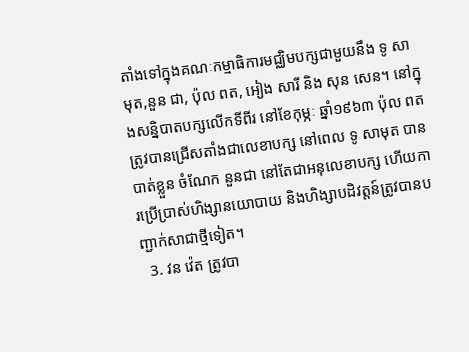តាំងទៅក្នុងគណៈកម្មាធិការមជ្ឈិមបក្សជាមួយនឹង ទូ សាមុត,នួន ជា, ប៉ុល ពត, អៀង សារី និង សុន សេន។ នៅក្នុងសន្និបាតបក្សលើកទីពីរ នៅខែកុម្ភៈ ឆ្នាំ១៩៦៣ ប៉ុល ពត ត្រូវបានជ្រើសតាំងជាលេខាបក្ស នៅពេល ទូ សាមុត បានបាត់ខ្លួន ចំណែក នួនជា នៅតែជាអនុលេខាបក្ស ហើយការប្រើប្រាស់ហិង្សានយោបាយ និងហិង្សាបដិវត្តន៍ត្រូវបានបញ្ជាក់សាជាថ្មីទៀត។
  3. វន វ៉េត ត្រូវបា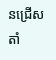នជ្រើសតាំ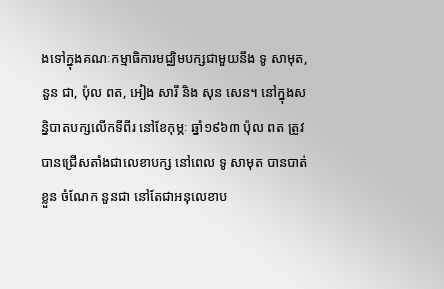ងទៅក្នុងគណៈកម្មាធិការមជ្ឈិមបក្សជាមួយនឹង ទូ សាមុត,នួន ជា, ប៉ុល ពត, អៀង សារី និង សុន សេន។ នៅក្នុងសន្និបាតបក្សលើកទីពីរ នៅខែកុម្ភៈ ឆ្នាំ១៩៦៣ ប៉ុល ពត ត្រូវបានជ្រើសតាំងជាលេខាបក្ស នៅពេល ទូ សាមុត បានបាត់ខ្លួន ចំណែក នួនជា នៅតែជាអនុលេខាប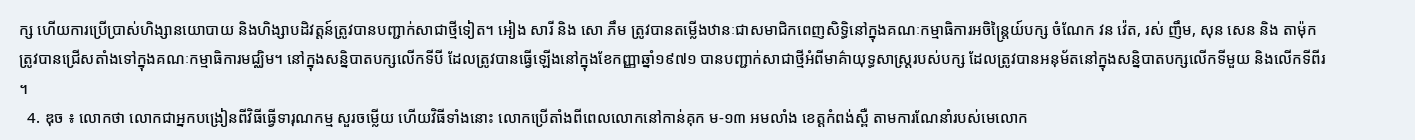ក្ស ហើយការប្រើប្រាស់ហិង្សានយោបាយ និងហិង្សាបដិវត្តន៍ត្រូវបានបញ្ជាក់សាជាថ្មីទៀត។ អៀង សារី និង សោ ភឹម ត្រូវបានតម្លើងឋានៈជាសមាជិកពេញសិទ្ធិនៅក្នុងគណៈកម្មាធិការអចិន្ត្រៃយ៍បក្ស ចំណែក វន វ៉េត, រស់ ញឹម, សុន សេន និង តាម៉ុក ត្រូវបានជ្រើសតាំងទៅក្នុងគណៈកម្មាធិការមជ្ឈិម។ នៅក្នុងសន្និបាតបក្សលើកទីបី ដែលត្រូវបានធ្វើឡើងនៅក្នុងខែកញ្ញាឆ្នាំ១៩៧១ បានបញ្ជាក់សាជាថ្មីអំពីមាគ៌ាយុទ្ធសាស្ត្ររបស់បក្ស ដែលត្រូវបានអនុម័តនៅក្នុងសន្និបាតបក្សលើកទីមួយ និងលើកទីពីរ ។
  4. ឌុច ៖ លោកថា លោកជាអ្នកបង្រៀនពីវិធីធ្វើទារុណកម្ម សួរចម្លើយ ហើយវិធីទាំងនោះ លោកប្រើតាំងពីពេលលោកនៅកាន់គុក ម-១៣ អមលាំង ខេត្តកំពង់ស្ពឺ តាមការណែនាំរបស់មេលោក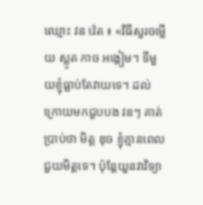ឈ្មោះ វន វ៉េត ៖ «វិធីសួរចម្លើយ ស្លូត កាច អង្កៀម។ ទីមួយខ្ញុំធ្លាប់តែវាយទេ។ ដល់ក្រោយមកជួបបង វនៗ គាត់ប្រាប់ថា មិត្ត ឌុច ខ្ញុំគ្មានពេលជួយមិត្តទេ។ ប៉ុន្តែយួនវាវិទ្យា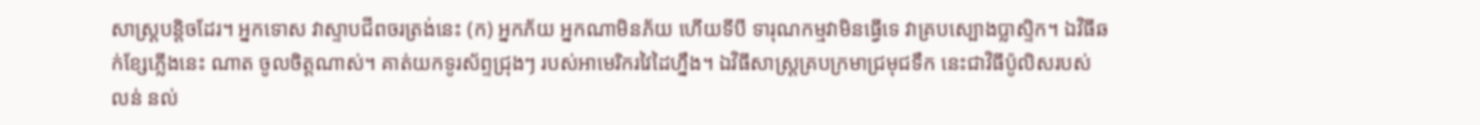សាស្ត្របន្តិចដែរ។ អ្នកទោស វាស្ទាបជីពចរត្រង់នេះ (ក) អ្នកភ័យ អ្នកណាមិនភ័យ ហើយទីបី ទារុណកម្មវាមិនធ្វើទេ វាគ្របស្បោងប្លាស្ទិក។ ឯវិធីឆក់ខ្សែភ្លើងនេះ ណាត ចូលចិត្តណាស់។ គាត់យកទូរស័ព្ទជ្រុងៗ របស់អាមេរិករវៃដៃហ្នឹង។ ឯវិធីសាស្ត្រគ្របក្រមាជ្រមុជទឹក នេះជាវិធីប៉ូលិសរបស់ លន់ នល់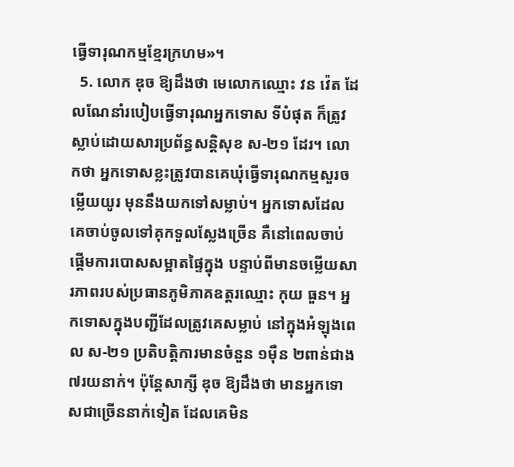ធ្វើទារុណកម្មខ្មែរក្រហម»។
  5. លោក ឌុច ឱ្យដឹងថា មេលោកឈ្មោះ វន វ៉េត ដែលណែនាំរបៀបធ្វើទារុណអ្នកទោស ទីបំផុត ក៏ត្រូវស្លាប់ដោយសារប្រព័ន្ធសន្តិសុខ ស-២១ ដែរ។ លោកថា អ្នកទោសខ្លះត្រូវបានគេឃុំធ្វើទារុណកម្មសួរចម្លើយយូរ មុននឹងយកទៅសម្លាប់។ អ្នកទោសដែលគេចាប់ចូលទៅគុកទួលស្លែងច្រើន គឺនៅពេលចាប់ផ្ដើមការបោសសម្អាតផ្ទៃក្នុង បន្ទាប់ពីមានចម្លើយសារភាពរបស់ប្រធានភូមិភាគឧត្ដរឈ្មោះ កុយ ធួន។ អ្នកទោសក្នុងបញ្ជីដែលត្រូវគេសម្លាប់ នៅក្នុងអំឡុងពេល ស-២១ ប្រតិបត្តិការមានចំនួន ១ម៉ឺន ២ពាន់ជាង ៧រយនាក់។ ប៉ុន្តែសាក្សី ឌុច ឱ្យដឹងថា មានអ្នកទោសជាច្រើននាក់ទៀត ដែលគេមិន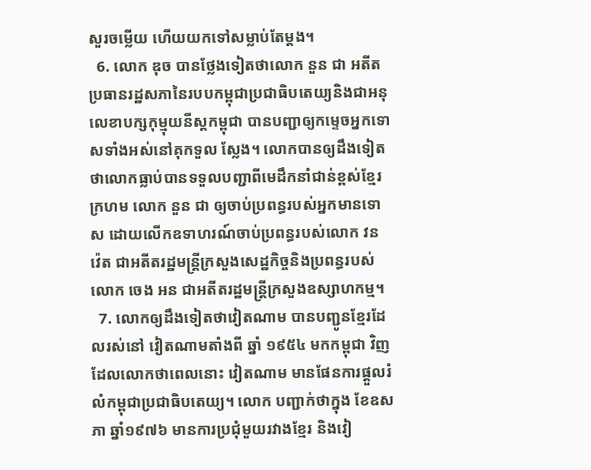សួរចម្លើយ ហើយយកទៅសម្លាប់តែម្ដង។
  6. លោក ឌុច បានថ្លែងទៀតថាលោក នួន ជា អតីតប្រធានរដ្ឋសភានៃរបបកម្ពុជាប្រជាធិបតេយ្យនិងជាអនុលេខាបក្សកុម្មុយនីស្តកម្ពុជា បានបញ្ជាឲ្យកម្ទេចអ្នកទោសទាំងអស់នៅគុកទួល ស្លែង។ លោកបានឲ្យដឹងទៀតថាលោកធ្លាប់បានទទួលបញ្ជាពីមេដឹកនាំជាន់ខ្ពស់ខ្មែរក្រហម លោក នួន ជា ឲ្យចាប់ប្រពន្ធរបស់អ្នកមានទោស ដោយលើកឧទាហរណ៍ចាប់ប្រពន្ធរបស់លោក វន វ៉េត ជាអតីតរដ្ឋមន្រ្តីក្រសួងសេដ្ឋកិច្ចនិងប្រពន្ធរបស់លោក ចេង អន ជាអតីតរដ្ឋមន្ត្រីក្រសួងឧស្សាហកម្ម។
  7. លោកឲ្យដឹងទៀតថាវៀតណាម បានបញ្ជូនខ្មែរដែលរស់នៅ វៀតណាមតាំងពី ឆ្នាំ ១៩៥៤ មកកម្ពុជា វិញ ដែលលោកថាពេលនោះ វៀតណាម មានផែនការផ្តួលរំលំកម្ពុជាប្រជាធិបតេយ្យ។ លោក បញ្ជាក់ថាក្នុង ខែឧសភា ឆ្នាំ១៩៧៦ មានការប្រជុំមួយរវាងខ្មែរ និងវៀ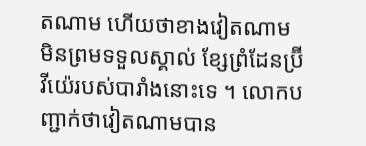តណាម ហើយថាខាងវៀតណាម មិនព្រមទទួលស្គាល់ ខ្សែព្រំដែនប៊្រីវីយ៉េរបស់បារាំងនោះទេ ។ លោកបញ្ជាក់ថាវៀតណាមបាន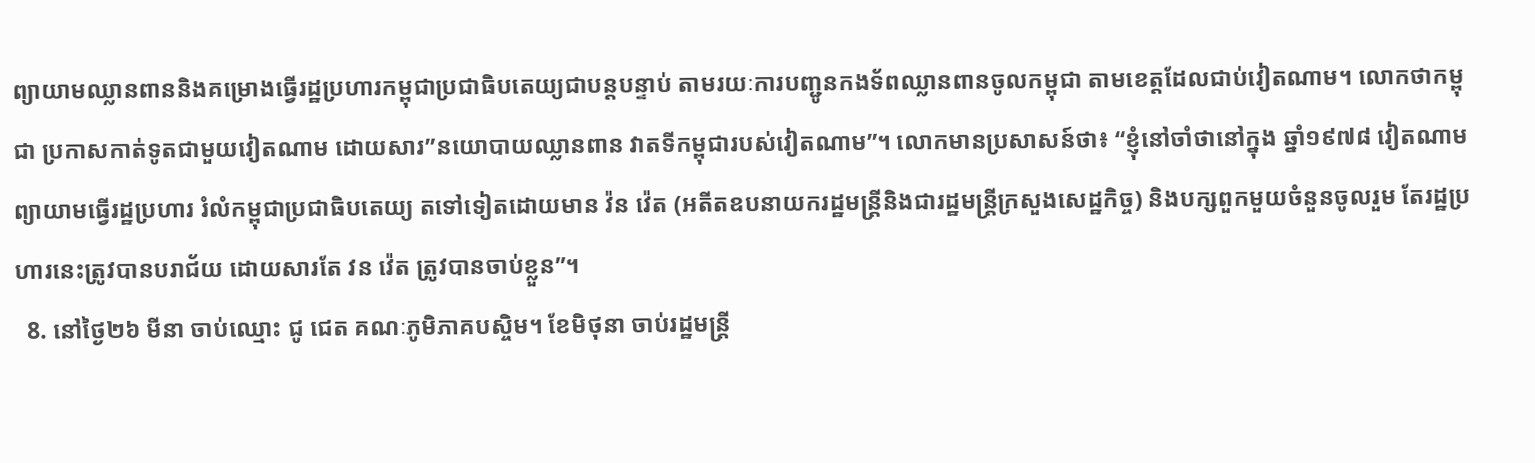ព្យាយាមឈ្លានពាននិងគម្រោងធ្វើរដ្ឋប្រហារកម្ពុជាប្រជាធិបតេយ្យជាបន្តបន្ទាប់ តាមរយៈការបញ្ជូនកងទ័ពឈ្លានពានចូលកម្ពុជា តាមខេត្តដែលជាប់វៀតណាម។ លោកថាកម្ពុជា ប្រកាសកាត់ទូតជាមួយវៀតណាម ដោយសារ”នយោបាយឈ្លានពាន វាតទីកម្ពុជារបស់វៀតណាម”។ លោកមានប្រសាសន៍ថា៖ “ខ្ញុំនៅចាំថានៅក្នុង ឆ្នាំ១៩៧៨ វៀតណាមព្យាយាមធ្វើរដ្ឋប្រហារ រំលំកម្ពុជាប្រជាធិបតេយ្យ តទៅទៀតដោយមាន វ៉ន វ៉េត (អតីតឧបនាយករដ្ឋមន្រ្តីនិងជារដ្ឋមន្រ្តីក្រសួងសេដ្ឋកិច្ច) និងបក្សពួកមួយចំនួនចូលរួម តែរដ្ឋប្រហារនេះត្រូវបានបរាជ័យ ដោយសារតែ វន វ៉េត ត្រូវបានចាប់ខ្លួន”។
  8. នៅថ្ងៃ២៦ មីនា ចាប់ឈ្មោះ ជូ ជេត គណៈភូមិភាគបស្ចិម។ ខែមិថុនា ចាប់រដ្ឋមន្រ្តី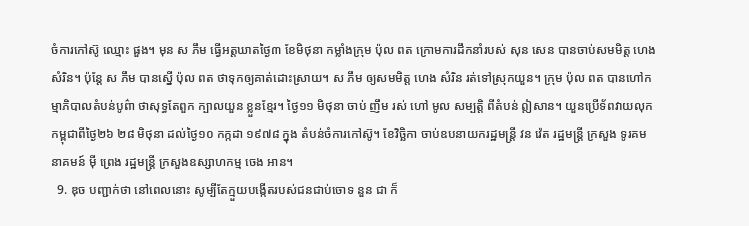ចំការកៅស៊ូ ឈ្មោះ ផួង។ មុន ស ភឹម ធ្វើអត្តឃាតថ្ងៃ៣ ខែមិថុនា កម្លាំងក្រុម ប៉ុល ពត ក្រោមការដឹកនាំរបស់ សុន សេន បានចាប់សមមិត្ត ហេង សំរិន។ ប៉ុន្តែ ស ភឹម បានស្នើ ប៉ុល ពត ថាទុកឲ្យគាត់ដោះស្រាយ។ ស ភឹម ឲ្យសមមិត្ត ហេង សំរិន រត់ទៅស្រុកយួន។ ក្រុម ប៉ុល ពត បានហៅកម្មាភិបាលតំបន់បូព៌ា ថាសុទ្ធតែពួក ក្បាលយួន ខ្លួនខ្មែរ។ ថ្ងៃ១១ មិថុនា ចាប់ ញឹម រស់ ហៅ មូល សម្បត្តិ ពីតំបន់ ឦសាន។ យួនប្រើទ័ពវាយលុកកម្ពុជាពីថ្ងៃ២៦ ២៨ មិថុនា ដល់ថ្ងៃ១០ កក្កដា ១៩៧៨ ក្នុង តំបន់ចំការកៅស៊ូ។ ខែវិច្ឆិកា ចាប់ឧបនាយករដ្ឋមន្រ្តី វន វ៉េត រដ្ឋមន្រ្តី ក្រសួង ទូរគមនាគមន៍ ម៉ី ព្រេង រដ្ឋមន្រ្តី ក្រសួងឧស្សាហកម្ម ចេង អាន។
  9. ឌុច បញ្ជាក់ថា នៅពេលនោះ សូម្បីតែក្មួយបង្កើតរបស់ជនជាប់ចោទ នួន ជា ក៏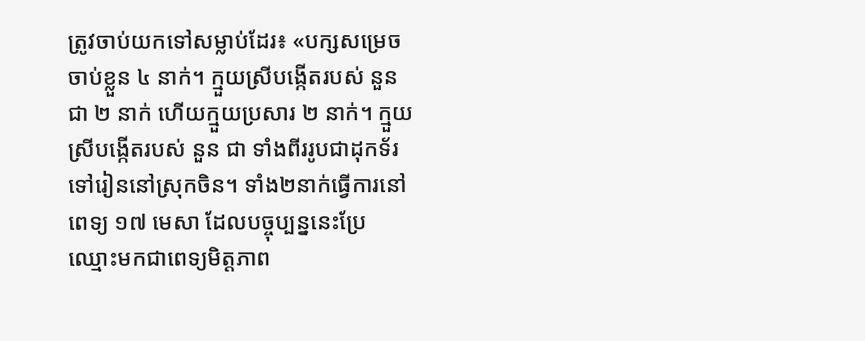ត្រូវចាប់យកទៅសម្លាប់ដែរ៖ «បក្សសម្រេចចាប់ខ្លួន ៤ នាក់។ ក្មួយស្រីបង្កើតរបស់ នួន ជា ២ នាក់ ហើយក្មួយប្រសារ ២ នាក់។ ក្មួយស្រីបង្កើតរបស់ នួន ជា ទាំងពីររូបជាដុកទ័រទៅរៀននៅស្រុកចិន។ ទាំង២នាក់ធ្វើការនៅពេទ្យ ១៧ មេសា ដែលបច្ចុប្បន្ននេះប្រែឈ្មោះមកជាពេទ្យមិត្តភាព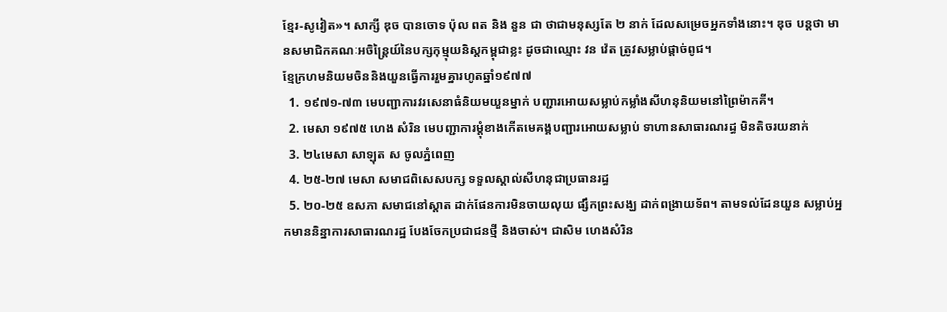ខ្មែរ-សូវៀត»។ សាក្សី ឌុច បានចោទ ប៉ុល ពត និង នួន ជា ថាជាមនុស្សតែ ២ នាក់ ដែលសម្រេចអ្នកទាំងនោះ។ ឌុច បន្តថា មានសមាជិកគណៈអចិន្ត្រៃយ៍នៃបក្សកុម្មុយនិស្តកម្ពុជាខ្លះ ដូចជាឈ្មោះ វន វ៉េត ត្រូវសម្លាប់ផ្ដាច់ពូជ។
ខ្មែក្រហមនិយមចិននិងយួនធ្វេីការរួមគ្នារហូតឆ្នាំ១៩៧៧
  1. ១៩៧១-៧៣ មេបញ្ជាការវរសេនាធំនិយមយួនម្នាក់ បញ្ជារអោយសម្លាប់កម្លាំងសីហនុនិយមនៅព្រៃម៉ាកគី។
  2. មេសា ១៩៧៥ ហេង សំរិន មេបញ្ជាការម្ដុំខាងកេីតមេគង្គបញ្ជារអោយសម្លាប់ ទាហានសាធារណរដ្ធ មិនតិចរយនាក់
  3. ២៤មេសា សាឡុត ស ចូលភ្នំពេញ
  4. ២៥-២៧ មេសា សមាជពិសេសបក្ស ទទួលស្គាល់សីហនុជាប្រធានរដ្ធ
  5. ២០-២៥ ឧសភា សមាជនៅស្តាត ដាក់ផែនការមិនចាយលុយ ផ្សឹកព្រះសង្ឃ ដាក់ពង្រាយទ័ព។ តាមទល់ដែនយួន សម្លាប់អ្នកមាននិន្នាការសាធារណរដ្ឋ បែងចែកប្រជាជនថ្មី និងចាស់។ ជាសិម ហេងសំរិន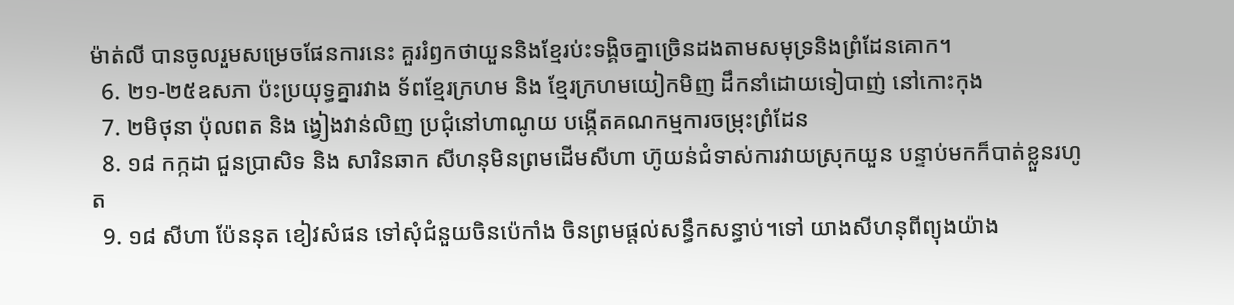ម៉ាត់លី បានចូលរួមសម្រេចផែនការនេះ គួររំឭកថាយួននិងខ្មែរប់ះទង្គិចគ្នាច្រេិនដងតាមសមុទ្រនិងព្រំដែនគោក។
  6. ២១-២៥ឧសភា ប៉ះប្រយុទ្ធគ្នារវាង ទ័ពខ្មែរក្រហម និង ខ្មែរក្រហមយៀកមិញ ដឹកនាំដោយទៀបាញ់ នៅកោះកុង
  7. ២មិថុនា ប៉ុលពត និង ង្វៀងវាន់លិញ ប្រជុំនៅហាណូយ បង្កេីតគណកម្មការចម្រុះព្រំដែន
  8. ១៨ កក្កដា ជួនប្រាសិទ និង សារិនឆាក សីហនុមិនព្រមដេីមសីហា ហ៊ូយន់ជំទាស់ការវាយស្រុកយួន បន្ទាប់មកក៏បាត់ខ្លួនរហូត
  9. ១៨ សីហា ប៉ែននុត ខៀវសំផន ទៅសុំជំនួយចិនប៉េកាំង ចិនព្រមផ្ដល់សន្ធឹកសន្ធាប់។ទៅ យាងសីហនុពីព្យុងយ៉ាង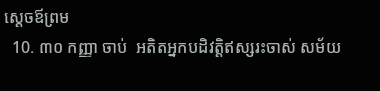ស្ដេចឪព្រម
  10. ៣០ កញ្ញា ចាប់  អតិតអ្នកបដិវត្តិឥស្សរះចាស់ សម័យ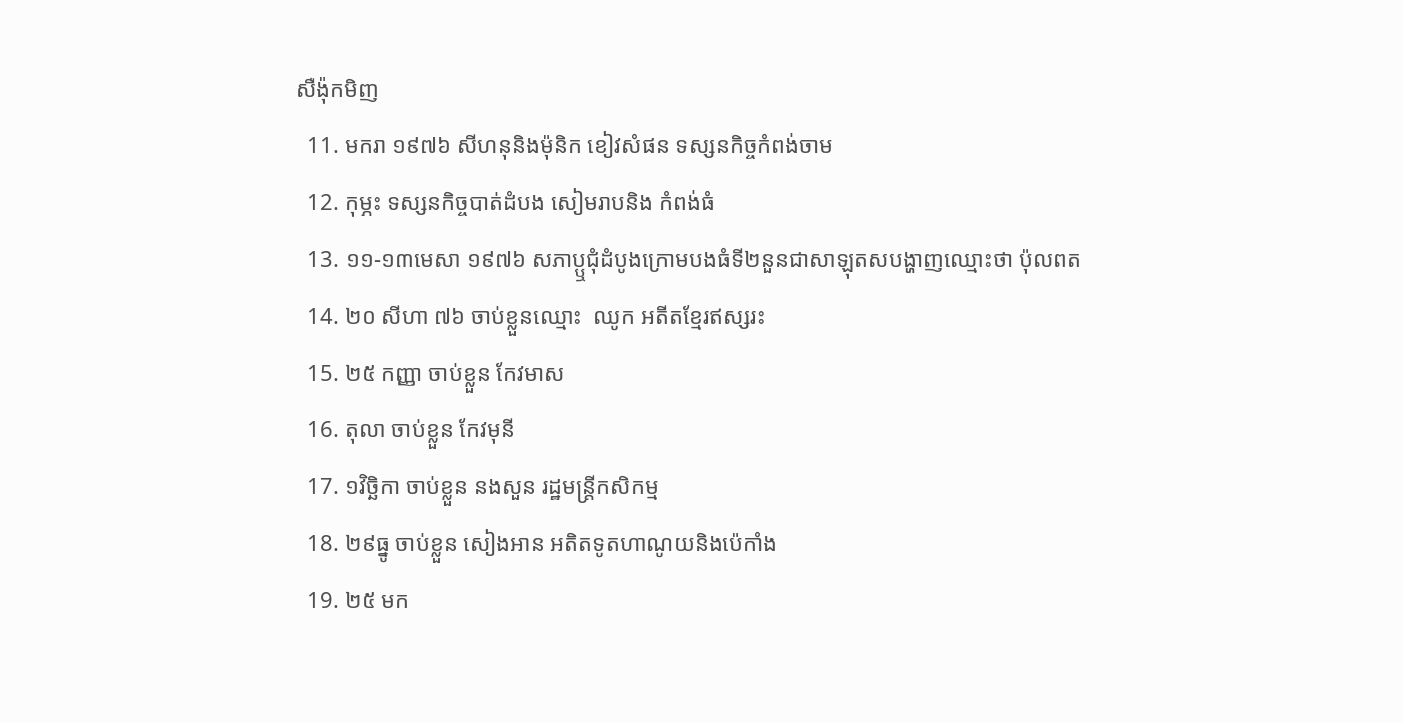សឺង៉ុកមិញ
  11. មករា ១៩៧៦ សីហនុនិងម៉ុនិក ខៀវសំផន ទស្សនកិច្ចកំពង់ចាម
  12. កុម្ភះ ទស្សនកិច្ចបាត់ដំបង សៀមរាបនិង កំពង់ធំ
  13. ១១-១៣មេសា ១៩៧៦ សភាប្ឬជុំដំបូងក្រោមបងធំទី២នួនជាសាឡុតសបង្ហាញឈ្មោះថា ប៉ុលពត
  14. ២០ សីហា ៧៦ ចាប់ខ្លួនឈ្មោះ  ឈូក អតីតខ្មែរឥស្សរះ
  15. ២៥ កញ្ញា ចាប់ខ្លួន កែវមាស
  16. តុលា ចាប់ខ្លួន កែវមុនី
  17. ១វិច្ឆិកា ចាប់ខ្លួន នងសួន រដ្ឋមន្រ្តីកសិកម្ម
  18. ២៩ធ្នូ ចាប់ខ្លួន សៀងអាន អតិតទូតហាណូយនិងប៉េកាំង
  19. ២៥ មក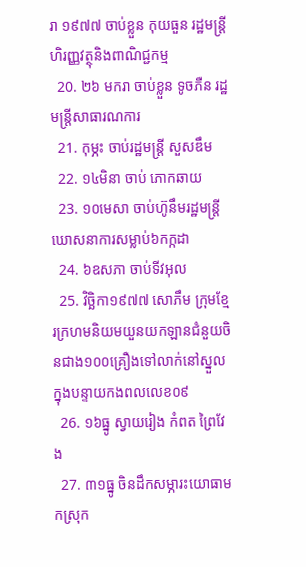រា ១៩៧៧ ចាប់ខ្លួន កុយធួន រដ្ឋមន្ត្រីហិរញ្ញវត្ថុនិងពាណិជ្ជកម្ម
  20. ២៦ មករា ចាប់ខ្លួន ទូចភឺន រដ្ឋមន្ត្រីសាធារណការ
  21. កុម្ភះ ចាប់រដ្ឋមន្ត្រី សួសឌឹម
  22. ១៤មិនា ចាប់ ភោកឆាយ
  23. ១០មេសា ចាប់ហ៊ូនឹមរដ្ឋមន្ត្រីឃោសនាការសម្លាប់៦កក្កដា
  24. ៦ឧសភា ចាប់ទីវអុល
  25. វិច្ឆិកា១៩៧៧ សោភឹម ក្រុមខ្មែរក្រហមនិយមយួនយកឡានជំនួយចិនជាង១០០គ្រឿងទៅលាក់នៅស្នួលក្នុងបន្ទាយកងពលលេខ០៩
  26. ១៦ធ្នូ ស្វាយរៀង កំពត ព្រៃវែង
  27. ៣១ធ្នូ ចិនដឹកសម្ភារះយោធាមកស្រុក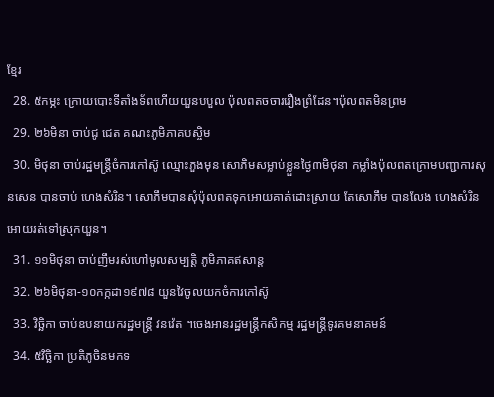ខ្មែរ
  28. ៥កម្ភះ ក្រោយបោះទីតាំងទ័ពហេីយយួនបបួល ប៉ុលពតចចាររឿងព្រំដែន។ប៉ុលពតមិនព្រម
  29. ២៦មិនា ចាប់ជូ ជេត គណះភូមិភាគបស្ចិម
  30. មិថុនា ចាប់រដ្ឋមន្ត្រីចំការកៅស៊ូ ឈ្មោះភួងមុន សោភិមសម្លាប់ខ្លួនថ្ងៃ៣មិថុនា កម្លាំងប៉ុលពតក្រោមបញ្ជាការសុនសេន បានចាប់ ហេងសំរិន។ សោភឹមបានសុំប៉ុលពតទុកអោយគាត់ដោះស្រាយ តែសោភឹម បានលែង ហេងសំរិន អោយរត់ទៅស្រុកយួន។
  31. ១១មិថុនា ចាប់ញឹមរស់ហៅមូលសម្បត្តិ ភូមិភាគឥសាន្ត
  32. ២៦មិថុនា-១០កក្កដា១៩៧៨ យួនវៃចូលយកចំការកៅស៊ូ
  33. វិច្ឆិកា ចាប់ឧបនាយករដ្ឋមន្ត្រី វនវ៉េត ។ចេងអានរដ្ឋមន្ត្រីកសិកម្ម រដ្ឋមន្ត្រីទូរគមនាគមន៍
  34. ៥វិច្ឆិកា ប្រតិភូចិនមកទ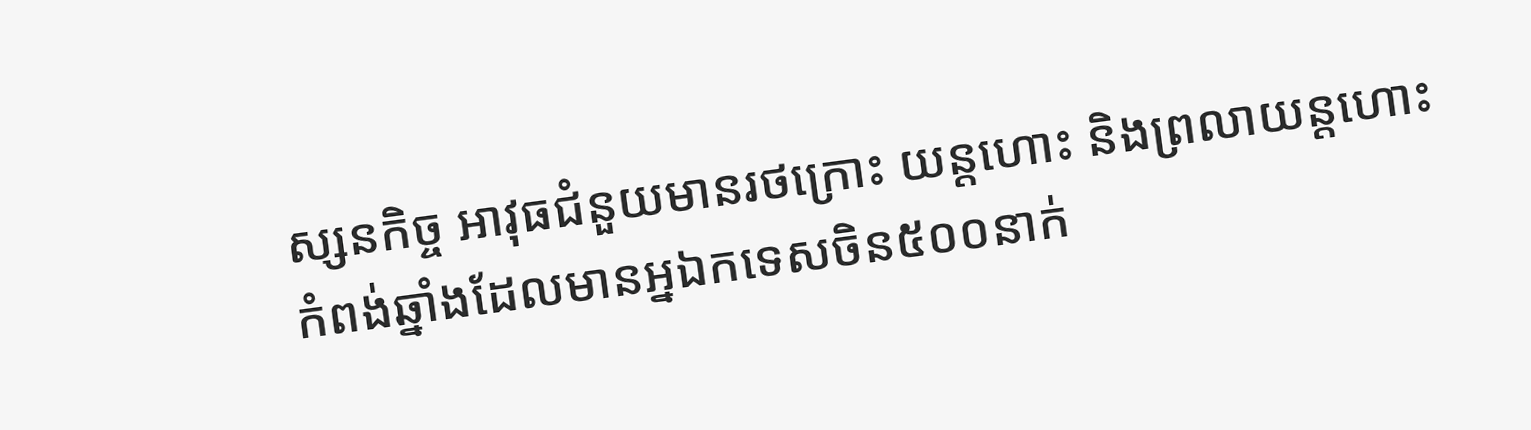ស្សនកិច្ច អាវុធជំនួយមានរថក្រោះ យន្តហោះ និងព្រលាយន្តហោះកំពង់ឆ្នាំងដែលមានអ្នឯកទេសចិន៥០០នាក់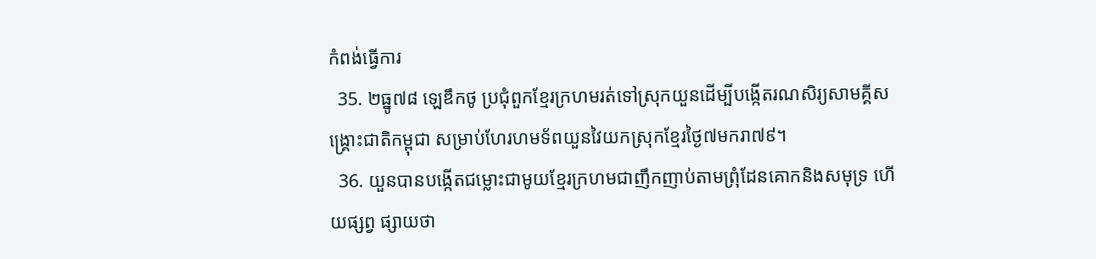កំពង់ធ្វេីការ
  35. ២ធ្នូ៧៨ ឡេឌឹកថូ ប្រជុំពួកខ្មែរក្រហមរត់ទៅស្រុកយួនដេីម្បីបង្កេីតរណសិរ្យសាមគ្គីសង្គ្រោះជាតិកម្ពុជា សម្រាប់ហែរហមទ័ពយួនវៃយកស្រុកខ្មែរថ្ងៃ៧មករា៧៩។
  36. យួនបានបង្កេីតជម្លោះជាមូយខ្មែរក្រហមជាញឹកញាប់តាមព្រុំដែនគោកនិងសមុទ្រ ហេីយផ្សព្វ ផ្សាយថា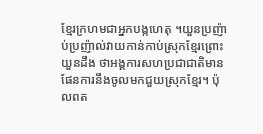ខ្មែរក្រហមជាអ្នកបង្កហេតុ ។យួនប្រញ៉ាប់ប្រញ៉ាល់វាយកាន់កាប់ស្រុកខ្មែរព្រោះយួនដឹង ថាអង្គការសហប្រជាជាតិមានផែនការនឹងចូលមកជួយស្រុកខ្មែរ។ ប៉ុលពត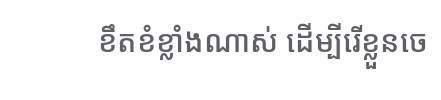ខឹតខំខ្លាំងណាស់ ដេីម្បីរេីខ្លួនចេ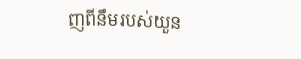ញពីនឹមរបស់យួន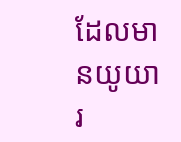ដែលមានយូយារ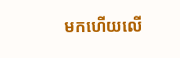មកហេីយលេី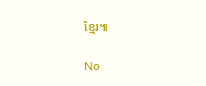ខ្មែរ៕

No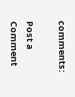comments:

Post a Comment